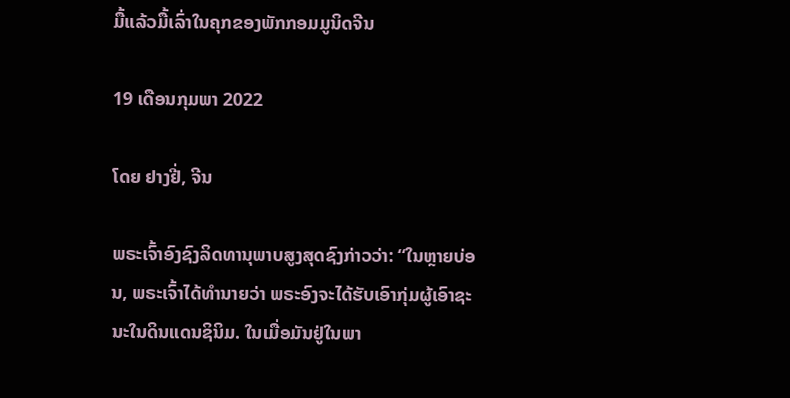ມື້ແລ້ວມື້ເລົ່າໃນຄຸກຂອງພັກກອມມູນິດຈີນ

19 ເດືອນກຸມພາ 2022

ໂດຍ ຢາງຢີ່, ຈີນ

ພຣະເຈົ້າອົງຊົງລິດທານຸພາບສູງສຸດຊົງກ່າວວ່າ: “ໃນຫຼາຍບ່ອນ, ພຣະເຈົ້າໄດ້ທຳນາຍວ່າ ພຣະອົງຈະໄດ້ຮັບເອົາກຸ່ມຜູ້ເອົາຊະນະໃນດິນແດນຊິນິມ. ໃນເມື່ອມັນຢູ່ໃນພາ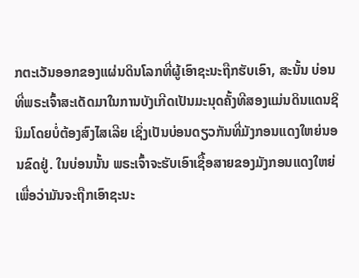ກຕະເວັນອອກຂອງແຜ່ນດິນໂລກທີ່ຜູ້ເອົາຊະນະຖືກຮັບເອົາ, ສະນັ້ນ ບ່ອນທີ່ພຣະເຈົ້າສະເດັດມາໃນການບັງເກີດເປັນມະນຸດຄັ້ງທີສອງແມ່ນດິນແດນຊິນິມໂດຍບໍ່ຕ້ອງສົງໄສເລີຍ ເຊິ່ງເປັນບ່ອນດຽວກັນທີ່ມັງກອນແດງໃຫຍ່ນອນຂົດຢູ່. ໃນບ່ອນນັ້ນ ພຣະເຈົ້າຈະຮັບເອົາເຊື້ອສາຍຂອງມັງກອນແດງໃຫຍ່ ເພື່ອວ່າມັນຈະຖືກເອົາຊະນະ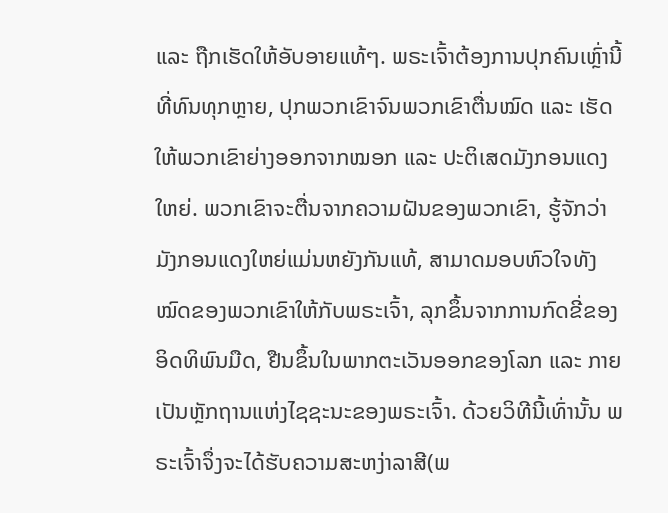ແລະ ຖືກເຮັດໃຫ້ອັບອາຍແທ້ໆ. ພຣະເຈົ້າຕ້ອງການປຸກຄົນເຫຼົ່ານີ້ທີ່ທົນທຸກຫຼາຍ, ປຸກພວກເຂົາຈົນພວກເຂົາຕື່ນໝົດ ແລະ ເຮັດໃຫ້ພວກເຂົາຍ່າງອອກຈາກໝອກ ແລະ ປະຕິເສດມັງກອນແດງໃຫຍ່. ພວກເຂົາຈະຕື່ນຈາກຄວາມຝັນຂອງພວກເຂົາ, ຮູ້ຈັກວ່າມັງກອນແດງໃຫຍ່ແມ່ນຫຍັງກັນແທ້, ສາມາດມອບຫົວໃຈທັງໝົດຂອງພວກເຂົາໃຫ້ກັບພຣະເຈົ້າ, ລຸກຂຶ້ນຈາກການກົດຂີ່ຂອງອິດທິພົນມືດ, ຢືນຂຶ້ນໃນພາກຕະເວັນອອກຂອງໂລກ ແລະ ກາຍເປັນຫຼັກຖານແຫ່ງໄຊຊະນະຂອງພຣະເຈົ້າ. ດ້ວຍວິທີນີ້ເທົ່ານັ້ນ ພຣະເຈົ້າຈຶ່ງຈະໄດ້ຮັບຄວາມສະຫງ່າລາສີ(ພ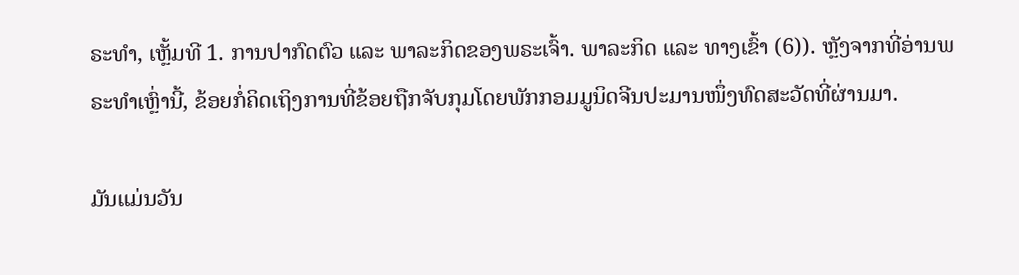ຣະທຳ, ເຫຼັ້ມທີ 1. ການປາກົດຕົວ ແລະ ພາລະກິດຂອງພຣະເຈົ້າ. ພາລະກິດ ແລະ ທາງເຂົ້າ (6)). ຫຼັງຈາກທີ່ອ່ານພຣະທຳເຫຼົ່ານີ້, ຂ້ອຍກໍ່ຄິດເຖິງການທີ່ຂ້ອຍຖືກຈັບກຸມໂດຍພັກກອມມູນິດຈີນປະມານໜຶ່ງທົດສະວັດທີ່ຜ່ານມາ.

ມັນແມ່ນວັນ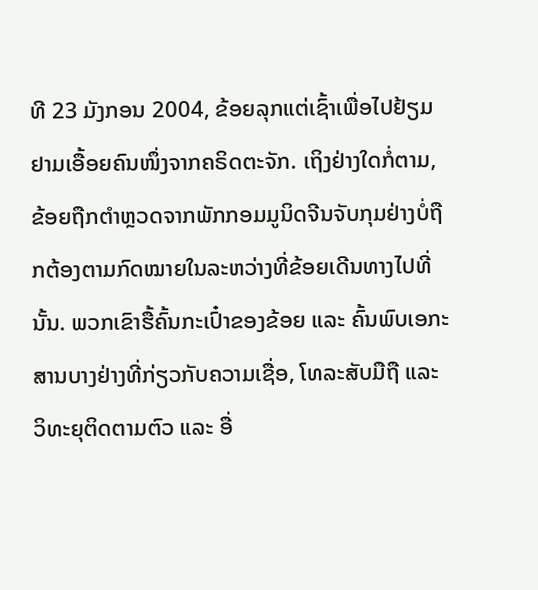ທີ 23 ມັງກອນ 2004, ຂ້ອຍລຸກແຕ່ເຊົ້າເພື່ອໄປຢ້ຽມຢາມເອື້ອຍຄົນໜຶ່ງຈາກຄຣິດຕະຈັກ. ເຖິງຢ່າງໃດກໍ່ຕາມ, ຂ້ອຍຖືກຕໍາຫຼວດຈາກພັກກອມມູນິດຈີນຈັບກຸມຢ່າງບໍ່ຖືກຕ້ອງຕາມກົດໝາຍໃນລະຫວ່າງທີ່ຂ້ອຍເດີນທາງໄປທີ່ນັ້ນ. ພວກເຂົາຮື້ຄົ້ນກະເປົ໋າຂອງຂ້ອຍ ແລະ ຄົ້ນພົບເອກະສານບາງຢ່າງທີ່ກ່ຽວກັບຄວາມເຊື່ອ, ໂທລະສັບມືຖື ແລະ ວິທະຍຸຕິດຕາມຕົວ ແລະ ອື່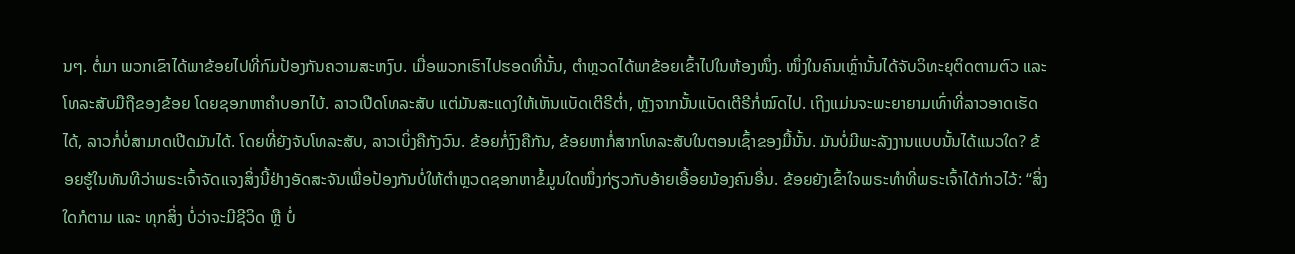ນໆ. ຕໍ່ມາ ພວກເຂົາໄດ້ພາຂ້ອຍໄປທີ່ກົມປ້ອງກັນຄວາມສະຫງົບ. ເມື່ອພວກເຮົາໄປຮອດທີ່ນັ້ນ, ຕຳຫຼວດໄດ້ພາຂ້ອຍເຂົ້າໄປໃນຫ້ອງໜຶ່ງ. ໜຶ່ງໃນຄົນເຫຼົ່ານັ້ນໄດ້ຈັບວິທະຍຸຕິດຕາມຕົວ ແລະ ໂທລະສັບມືຖືຂອງຂ້ອຍ ໂດຍຊອກຫາຄຳບອກໄບ້. ລາວເປີດໂທລະສັບ ແຕ່ມັນສະແດງໃຫ້ເຫັນແບັດເຕີຣີຕໍ່າ, ຫຼັງຈາກນັ້ນແບັດເຕີຣີກໍ່ໝົດໄປ. ເຖິງແມ່ນຈະພະຍາຍາມເທົ່າທີ່ລາວອາດເຮັດໄດ້, ລາວກໍ່ບໍ່ສາມາດເປີດມັນໄດ້. ໂດຍທີ່ຍັງຈັບໂທລະສັບ, ລາວເບິ່ງຄືກັງວົນ. ຂ້ອຍກໍ່ງົງຄືກັນ, ຂ້ອຍຫາກໍ່ສາກໂທລະສັບໃນຕອນເຊົ້າຂອງມື້ນັ້ນ. ມັນບໍ່ມີພະລັງງານແບບນັ້ນໄດ້ແນວໃດ? ຂ້ອຍຮູ້ໃນທັນທີວ່າພຣະເຈົ້າຈັດແຈງສິ່ງນີ້ຢ່າງອັດສະຈັນເພື່ອປ້ອງກັນບໍ່ໃຫ້ຕຳຫຼວດຊອກຫາຂໍ້ມູນໃດໜຶ່ງກ່ຽວກັບອ້າຍເອື້ອຍນ້ອງຄົນອື່ນ. ຂ້ອຍຍັງເຂົ້າໃຈພຣະທຳທີ່ພຣະເຈົ້າໄດ້ກ່າວໄວ້: “ສິ່ງໃດກໍຕາມ ແລະ ທຸກສິ່ງ ບໍ່ວ່າຈະມີຊີວິດ ຫຼື ບໍ່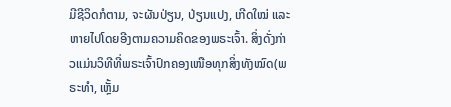ມີຊີວິດກໍຕາມ, ຈະຜັນປ່ຽນ, ປ່ຽນແປງ, ເກີດໃໝ່ ແລະ ຫາຍໄປໂດຍອີງຕາມຄວາມຄິດຂອງພຣະເຈົ້າ. ສິ່ງດັ່ງກ່າວແມ່ນວິທີທີ່ພຣະເຈົ້າປົກຄອງເໜືອທຸກສິ່ງທັງໝົດ(ພຣະທຳ, ເຫຼັ້ມ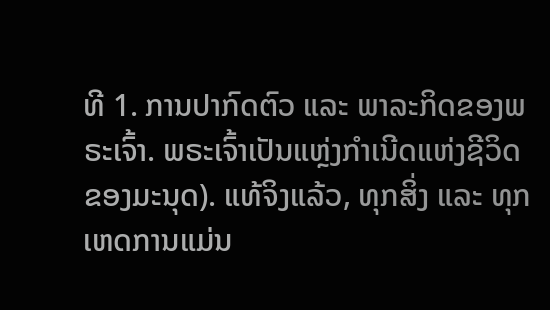ທີ 1. ການປາກົດຕົວ ແລະ ພາລະກິດຂອງພຣະເຈົ້າ. ພຣະເຈົ້າເປັນແຫຼ່ງກຳເນີດແຫ່ງຊີວິດຂອງມະນຸດ). ແທ້ຈິງແລ້ວ, ທຸກສິ່ງ ແລະ ທຸກເຫດການແມ່ນ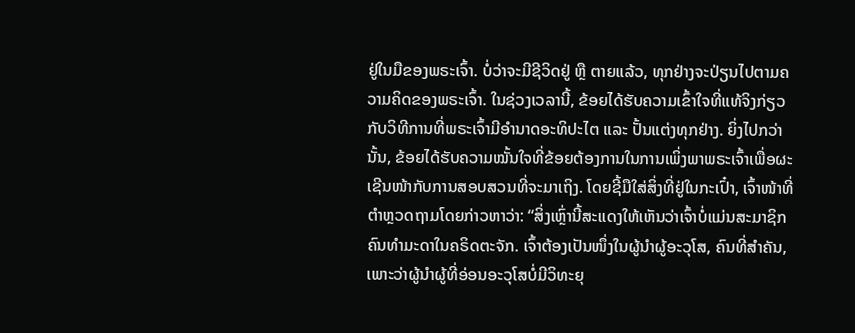ຢູ່ໃນມືຂອງພຣະເຈົ້າ. ບໍ່ວ່າຈະມີຊີວິດຢູ່ ຫຼື ຕາຍແລ້ວ, ທຸກຢ່າງຈະປ່ຽນໄປຕາມຄວາມຄິດຂອງພຣະເຈົ້າ. ໃນຊ່ວງເວລານີ້, ຂ້ອຍໄດ້ຮັບຄວາມເຂົ້າໃຈທີ່ແທ້ຈິງກ່ຽວກັບວິທີການທີ່ພຣະເຈົ້າມີອໍານາດອະທິປະໄຕ ແລະ ປັ້ນແຕ່ງທຸກຢ່າງ. ຍິ່ງໄປກວ່ານັ້ນ, ຂ້ອຍໄດ້ຮັບຄວາມໝັ້ນໃຈທີ່ຂ້ອຍຕ້ອງການໃນການເພິ່ງພາພຣະເຈົ້າເພື່ອຜະເຊີນໜ້າກັບການສອບສວນທີ່ຈະມາເຖິງ. ໂດຍຊີ້ມືໃສ່ສິ່ງທີ່ຢູ່ໃນກະເປົ໋າ, ເຈົ້າໜ້າທີ່ຕຳຫຼວດຖາມໂດຍກ່າວຫາວ່າ: “ສິ່ງເຫຼົ່ານີ້ສະແດງໃຫ້ເຫັນວ່າເຈົ້າບໍ່ແມ່ນສະມາຊິກຄົນທຳມະດາໃນຄຣິດຕະຈັກ. ເຈົ້າຕ້ອງເປັນໜຶ່ງໃນຜູ້ນຳຜູ້ອະວຸໂສ, ຄົນທີ່ສຳຄັນ, ເພາະວ່າຜູ້ນຳຜູ້ທີ່ອ່ອນອະວຸໂສບໍ່ມີວິທະຍຸ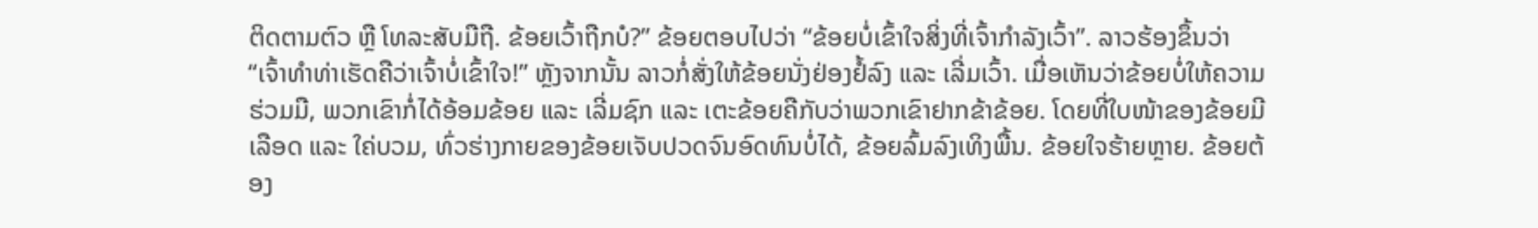ຕິດຕາມຕົວ ຫຼື ໂທລະສັບມືຖື. ຂ້ອຍເວົ້າຖືກບໍ?” ຂ້ອຍຕອບໄປວ່າ “ຂ້ອຍບໍ່ເຂົ້າໃຈສິ່ງທີ່ເຈົ້າກຳລັງເວົ້າ”. ລາວຮ້ອງຂຶ້ນວ່າ “ເຈົ້າທຳທ່າເຮັດຄືວ່າເຈົ້າບໍ່ເຂົ້າໃຈ!” ຫຼັງຈາກນັ້ນ ລາວກໍ່ສັ່ງໃຫ້ຂ້ອຍນັ່ງຢ່ອງຢໍ້ລົງ ແລະ ເລີ່ມເວົ້າ. ເມື່ອເຫັນວ່າຂ້ອຍບໍ່ໃຫ້ຄວາມຮ່ວມມື, ພວກເຂົາກໍ່ໄດ້ອ້ອມຂ້ອຍ ແລະ ເລີ່ມຊົກ ແລະ ເຕະຂ້ອຍຄືກັບວ່າພວກເຂົາຢາກຂ້າຂ້ອຍ. ໂດຍທີ່ໃບໜ້າຂອງຂ້ອຍມີເລືອດ ແລະ ໃຄ່ບວມ, ທົ່ວຮ່າງກາຍຂອງຂ້ອຍເຈັບປວດຈົນອົດທົນບໍ່ໄດ້, ຂ້ອຍລົ້ມລົງເທິງພື້ນ. ຂ້ອຍໃຈຮ້າຍຫຼາຍ. ຂ້ອຍຕ້ອງ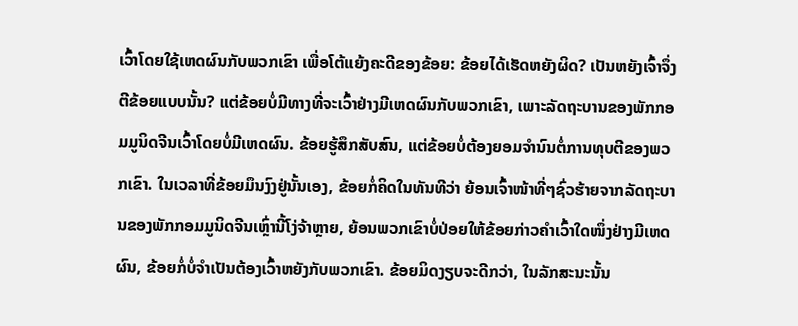ເວົ້າໂດຍໃຊ້ເຫດຜົນກັບພວກເຂົາ ເພື່ອໂຕ້ແຍ້ງຄະດີຂອງຂ້ອຍ: ຂ້ອຍໄດ້ເຮັດຫຍັງຜິດ? ເປັນຫຍັງເຈົ້າຈຶ່ງຕີຂ້ອຍແບບນັ້ນ? ແຕ່ຂ້ອຍບໍ່ມີທາງທີ່ຈະເວົ້າຢ່າງມີເຫດຜົນກັບພວກເຂົາ, ເພາະລັດຖະບານຂອງພັກກອມມູນິດຈີນເວົ້າໂດຍບໍ່ມີເຫດຜົນ. ຂ້ອຍຮູ້ສຶກສັບສົນ, ແຕ່ຂ້ອຍບໍ່ຕ້ອງຍອມຈຳນົນຕໍ່ການທຸບຕີຂອງພວກເຂົາ. ໃນເວລາທີ່ຂ້ອຍມຶນງົງຢູ່ນັ້ນເອງ, ຂ້ອຍກໍ່ຄິດໃນທັນທີວ່າ ຍ້ອນເຈົ້າໜ້າທີ່ໆຊົ່ວຮ້າຍຈາກລັດຖະບານຂອງພັກກອມມູນິດຈີນເຫຼົ່ານີ້ໂງ່ຈ້າຫຼາຍ, ຍ້ອນພວກເຂົາບໍ່ປ່ອຍໃຫ້ຂ້ອຍກ່າວຄຳເວົ້າໃດໜຶ່ງຢ່າງມີເຫດຜົນ, ຂ້ອຍກໍ່ບໍ່ຈໍາເປັນຕ້ອງເວົ້າຫຍັງກັບພວກເຂົາ. ຂ້ອຍມິດງຽບຈະດີກວ່າ, ໃນລັກສະນະນັ້ນ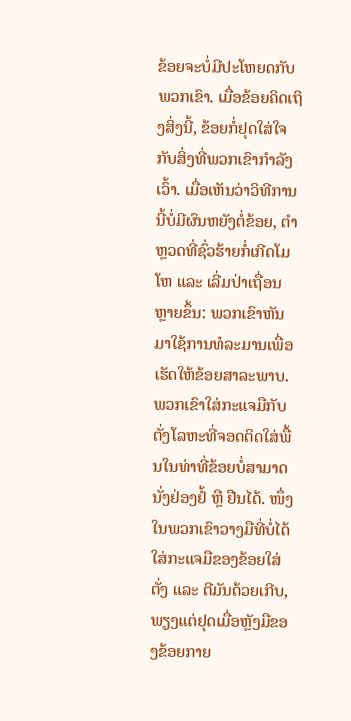ຂ້ອຍຈະບໍ່ມີປະໂຫຍດກັບພວກເຂົາ. ເມື່ອຂ້ອຍຄິດເຖິງສິ່ງນີ້, ຂ້ອຍກໍ່ຢຸດໃສ່ໃຈກັບສິ່ງທີ່ພວກເຂົາກຳລັງເວົ້າ. ເມື່ອເຫັນວ່າວິທີການນີ້ບໍ່ມີຜົນຫຍັງຕໍ່ຂ້ອຍ, ຕໍາຫຼວດທີ່ຊົ່ວຮ້າຍກໍ່ເກີດໂມໂຫ ແລະ ເລີ່ມປ່າເຖື່ອນຫຼາຍຂຶ້ນ: ພວກເຂົາຫັນມາໃຊ້ການທໍລະມານເພື່ອເຮັດໃຫ້ຂ້ອຍສາລະພາບ. ພວກເຂົາໃສ່ກະແຈມືກັບຕັ່ງໂລຫະທີ່ຈອດຕິດໃສ່ພື້ນໃນທ່າທີ່ຂ້ອຍບໍ່ສາມາດນັ່ງຢ່ອງຢໍ້ ຫຼື ຢືນໄດ້. ໜຶ່ງໃນພວກເຂົາວາງມືທີ່ບໍ່ໄດ້ໃສ່ກະແຈມືຂອງຂ້ອຍໃສ່ຕັ່ງ ແລະ ຕີມັນດ້ວຍເກີບ, ພຽງແຕ່ຢຸດເມື່ອຫຼັງມືຂອງຂ້ອຍກາຍ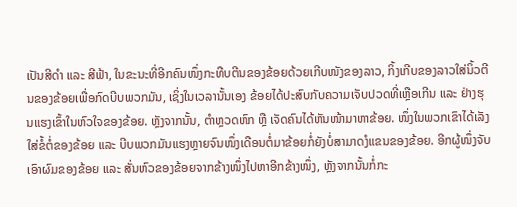ເປັນສີດຳ ແລະ ສີຟ້າ, ໃນຂະນະທີ່ອີກຄົນໜຶ່ງກະທືບຕີນຂອງຂ້ອຍດ້ວຍເກີບໜັງຂອງລາວ, ກິ້ງເກີບຂອງລາວໃສ່ນິ້ວຕີນຂອງຂ້ອຍເພື່ອກົດບີບພວກມັນ, ເຊິ່ງໃນເວລານັ້ນເອງ ຂ້ອຍໄດ້ປະສົບກັບຄວາມເຈັບປວດທີ່ເຫຼືອເກີນ ແລະ ຢ່າງຮຸນແຮງເຂົ້າໃນຫົວໃຈຂອງຂ້ອຍ. ຫຼັງຈາກນັ້ນ, ຕຳຫຼວດຫົກ ຫຼື ເຈັດຄົນໄດ້ຫັນໜ້າມາຫາຂ້ອຍ. ໜຶ່ງໃນພວກເຂົາໄດ້ເລັງໃສ່ຂໍ້ຕໍ່ຂອງຂ້ອຍ ແລະ ບີບພວກມັນແຮງຫຼາຍຈົນໜຶ່ງເດືອນຕໍ່ມາຂ້ອຍກໍ່ຍັງບໍ່ສາມາດງໍແຂນຂອງຂ້ອຍ. ອີກຜູ້ໜຶ່ງຈັບເອົາຜົມຂອງຂ້ອຍ ແລະ ສັ່ນຫົວຂອງຂ້ອຍຈາກຂ້າງໜຶ່ງໄປຫາອີກຂ້າງໜຶ່ງ, ຫຼັງຈາກນັ້ນກໍ່ກະ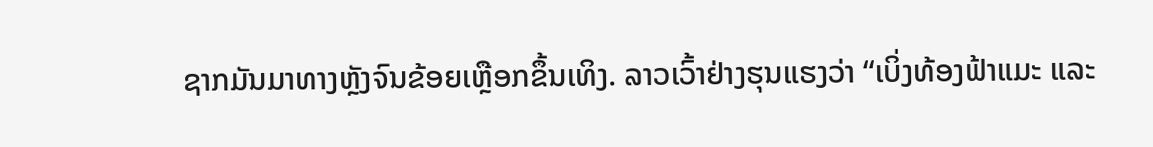ຊາກມັນມາທາງຫຼັງຈົນຂ້ອຍເຫຼືອກຂຶ້ນເທິງ. ລາວເວົ້າຢ່າງຮຸນແຮງວ່າ “ເບິ່ງທ້ອງຟ້າແມະ ແລະ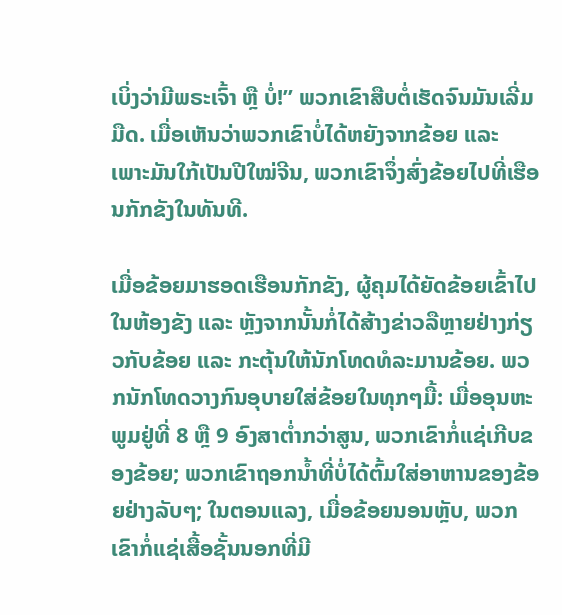ເບິ່ງວ່າມີພຣະເຈົ້າ ຫຼື ບໍ່!” ພວກເຂົາສືບຕໍ່ເຮັດຈົນມັນເລີ່ມມືດ. ເມື່ອເຫັນວ່າພວກເຂົາບໍ່ໄດ້ຫຍັງຈາກຂ້ອຍ ແລະ ເພາະມັນໃກ້ເປັນປີໃໝ່ຈີນ, ພວກເຂົາຈຶ່ງສົ່ງຂ້ອຍໄປທີ່ເຮືອນກັກຂັງໃນທັນທີ.

ເມື່ອຂ້ອຍມາຮອດເຮືອນກັກຂັງ, ຜູ້ຄຸມໄດ້ຍັດຂ້ອຍເຂົ້າໄປໃນຫ້ອງຂັງ ແລະ ຫຼັງຈາກນັ້ນກໍ່ໄດ້ສ້າງຂ່າວລືຫຼາຍຢ່າງກ່ຽວກັບຂ້ອຍ ແລະ ກະຕຸ້ນໃຫ້ນັກໂທດທໍລະມານຂ້ອຍ. ພວກນັກໂທດວາງກົນອຸບາຍໃສ່ຂ້ອຍໃນທຸກໆມື້: ເມື່ອອຸນຫະພູມຢູ່ທີ່ 8 ຫຼື 9 ອົງສາຕໍ່າກວ່າສູນ, ພວກເຂົາກໍ່ແຊ່ເກີບຂອງຂ້ອຍ; ພວກເຂົາຖອກນໍ້າທີ່ບໍ່ໄດ້ຕົ້ມໃສ່ອາຫານຂອງຂ້ອຍຢ່າງລັບໆ; ໃນຕອນແລງ, ເມື່ອຂ້ອຍນອນຫຼັບ, ພວກເຂົາກໍ່ແຊ່ເສື້ອຊັ້ນນອກທີ່ມີ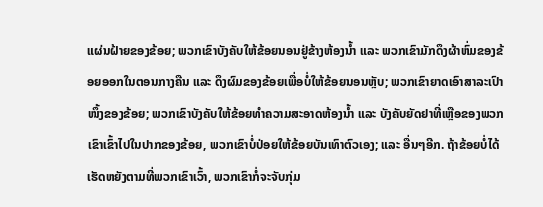ແຜ່ນຝ້າຍຂອງຂ້ອຍ; ພວກເຂົາບັງຄັບໃຫ້ຂ້ອຍນອນຢູ່ຂ້າງຫ້ອງນໍ້າ ແລະ ພວກເຂົາມັກດຶງຜ້າຫົ່ມຂອງຂ້ອຍອອກໃນຕອນກາງຄືນ ແລະ ດຶງຜົມຂອງຂ້ອຍເພື່ອບໍ່ໃຫ້ຂ້ອຍນອນຫຼັບ; ພວກເຂົາຍາດເອົາສາລະເປົາໜຶ້ງຂອງຂ້ອຍ; ພວກເຂົາບັງຄັບໃຫ້ຂ້ອຍທຳຄວາມສະອາດຫ້ອງນໍ້າ ແລະ ບັງຄັບຍັດຢາທີ່ເຫຼືອຂອງພວກເຂົາເຂົ້າໄປໃນປາກຂອງຂ້ອຍ, ພວກເຂົາບໍ່ປ່ອຍໃຫ້ຂ້ອຍບັນເທົາຕົວເອງ; ແລະ ອື່ນໆອີກ. ຖ້າຂ້ອຍບໍ່ໄດ້ເຮັດຫຍັງຕາມທີ່ພວກເຂົາເວົ້າ, ພວກເຂົາກໍ່ຈະຈັບກຸ່ມ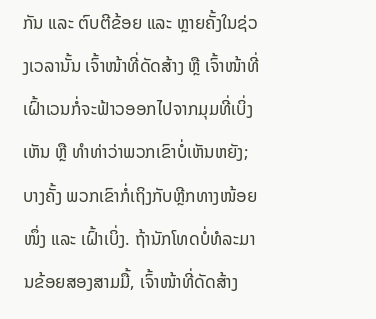ກັນ ແລະ ຕົບຕີຂ້ອຍ ແລະ ຫຼາຍຄັ້ງໃນຊ່ວງເວລານັ້ນ ເຈົ້າໜ້າທີ່ດັດສ້າງ ຫຼື ເຈົ້າໜ້າທີ່ເຝົ້າເວນກໍ່ຈະຟ້າວອອກໄປຈາກມຸມທີ່ເບິ່ງເຫັນ ຫຼື ທໍາທ່າວ່າພວກເຂົາບໍ່ເຫັນຫຍັງ; ບາງຄັ້ງ ພວກເຂົາກໍ່ເຖິງກັບຫຼີກທາງໜ້ອຍໜຶ່ງ ແລະ ເຝົ້າເບິ່ງ. ຖ້ານັກໂທດບໍ່ທໍລະມານຂ້ອຍສອງສາມມື້, ເຈົ້າໜ້າທີ່ດັດສ້າງ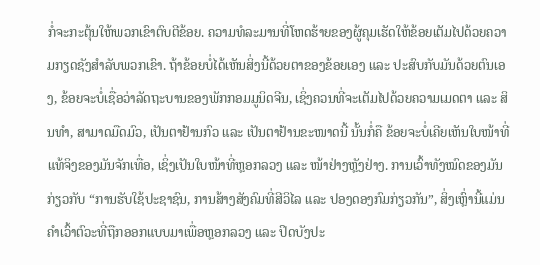ກໍ່ຈະກະຕຸ້ນໃຫ້ພວກເຂົາຕົບຕີຂ້ອຍ. ຄວາມທໍລະມານທີ່ໂຫດຮ້າຍຂອງຜູ້ຄຸມເຮັດໃຫ້ຂ້ອຍເຕັມໄປດ້ວຍຄວາມກຽດຊັງສຳລັບພວກເຂົາ. ຖ້າຂ້ອຍບໍ່ໄດ້ເຫັນສິ່ງນີ້ດ້ວຍຕາຂອງຂ້ອຍເອງ ແລະ ປະສົບກັບມັນດ້ວຍຕົນເອງ, ຂ້ອຍຈະບໍ່ເຊື່ອວ່າລັດຖະບານຂອງພັກກອມມູນິດຈີນ, ເຊິ່ງຄວນທີ່ຈະເຕັມໄປດ້ວຍຄວາມເມດຕາ ແລະ ສິນທໍາ, ສາມາດມືດມົວ, ເປັນຕາຢ້ານກົວ ແລະ ເປັນຕາຢ້ານຂະໜາດນີ້ ນັ້ນກໍ່ຄື ຂ້ອຍຈະບໍ່ເຄີຍເຫັນໃບໜ້າທີ່ແທ້ຈິງຂອງມັນຈັກເທື່ອ, ເຊິ່ງເປັນໃບໜ້າທີ່ຫຼອກລວງ ແລະ ໜ້າຢ່າງຫຼັງຢ່າງ. ການເວົ້າທັງໝົດຂອງມັນກ່ຽວກັບ “ການຮັບໃຊ້ປະຊາຊົນ, ການສ້າງສັງຄົມທີ່ສີວິໄລ ແລະ ປອງດອງກົມກ່ຽວກັນ”, ສິ່ງເຫຼົ່ານີ້ແມ່ນຄຳເວົ້າຕົວະທີ່ຖືກອອກແບບມາເພື່ອຫຼອກລວງ ແລະ ປິດບັງປະ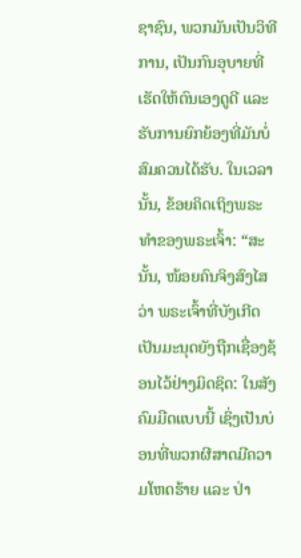ຊາຊົນ, ພວກມັນເປັນວິທີການ, ເປັນກົນອຸບາຍທີ່ເຮັດໃຫ້ຕົນເອງດູດີ ແລະ ຮັບການຍົກຍ້ອງທີ່ມັນບໍ່ສົມຄວນໄດ້ຮັບ. ໃນເວລານັ້ນ, ຂ້ອຍຄິດເຖິງພຣະທຳຂອງພຣະເຈົ້າ: “ສະນັ້ນ, ໜ້ອຍຄົນຈິງສົງໄສວ່າ ພຣະເຈົ້າທີ່ບັງເກີດເປັນມະນຸດຍັງຖືກເຊື່ອງຊ້ອນໄວ້ຢ່າງມິດຊິດ: ໃນສັງຄົມມືດແບບນີ້ ເຊິ່ງເປັນບ່ອນທີ່ພວກຜີສາດມີຄວາມໂຫດຮ້າຍ ແລະ ປ່າ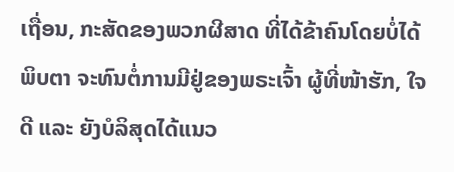ເຖື່ອນ, ກະສັດຂອງພວກຜີສາດ ທີ່ໄດ້ຂ້າຄົນໂດຍບໍ່ໄດ້ພິບຕາ ຈະທົນຕໍ່ການມີຢູ່ຂອງພຣະເຈົ້າ ຜູ້ທີ່ໜ້າຮັກ, ໃຈດີ ແລະ ຍັງບໍລິສຸດໄດ້ແນວ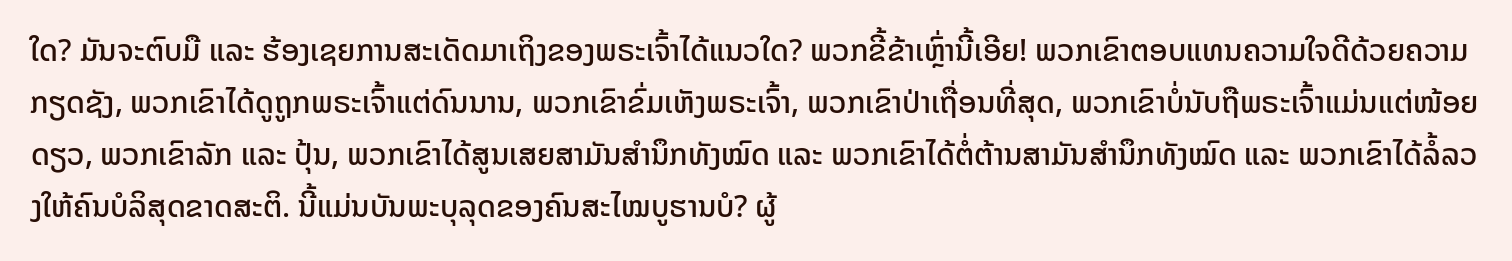ໃດ? ມັນຈະຕົບມື ແລະ ຮ້ອງເຊຍການສະເດັດມາເຖິງຂອງພຣະເຈົ້າໄດ້ແນວໃດ? ພວກຂີ້ຂ້າເຫຼົ່ານີ້ເອີຍ! ພວກເຂົາຕອບແທນຄວາມໃຈດີດ້ວຍຄວາມກຽດຊັງ, ພວກເຂົາໄດ້ດູຖູກພຣະເຈົ້າແຕ່ດົນນານ, ພວກເຂົາຂົ່ມເຫັງພຣະເຈົ້າ, ພວກເຂົາປ່າເຖື່ອນທີ່ສຸດ, ພວກເຂົາບໍ່ນັບຖືພຣະເຈົ້າແມ່ນແຕ່ໜ້ອຍດຽວ, ພວກເຂົາລັກ ແລະ ປຸ້ນ, ພວກເຂົາໄດ້ສູນເສຍສາມັນສໍານຶກທັງໝົດ ແລະ ພວກເຂົາໄດ້ຕໍ່ຕ້ານສາມັນສໍານຶກທັງໝົດ ແລະ ພວກເຂົາໄດ້ລໍ້ລວງໃຫ້ຄົນບໍລິສຸດຂາດສະຕິ. ນີ້ແມ່ນບັນພະບຸລຸດຂອງຄົນສະໄໝບູຮານບໍ? ຜູ້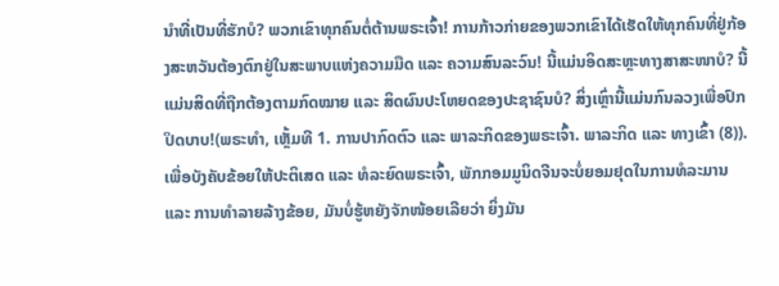ນໍາທີ່ເປັນທີ່ຮັກບໍ? ພວກເຂົາທຸກຄົນຕໍ່ຕ້ານພຣະເຈົ້າ! ການກ້າວກ່າຍຂອງພວກເຂົາໄດ້ເຮັດໃຫ້ທຸກຄົນທີ່ຢູ່ກ້ອງສະຫວັນຕ້ອງຕົກຢູ່ໃນສະພາບແຫ່ງຄວາມມືດ ແລະ ຄວາມສົນລະວົນ! ນີ້ແມ່ນອິດສະຫຼະທາງສາສະໜາບໍ? ນີ້ແມ່ນສິດທີ່ຖືກຕ້ອງຕາມກົດໝາຍ ແລະ ສິດຜົນປະໂຫຍດຂອງປະຊາຊົນບໍ? ສິ່ງເຫຼົ່ານີ້ແມ່ນກົນລວງເພື່ອປົກປິດບາບ!(ພຣະທຳ, ເຫຼັ້ມທີ 1. ການປາກົດຕົວ ແລະ ພາລະກິດຂອງພຣະເຈົ້າ. ພາລະກິດ ແລະ ທາງເຂົ້າ (8)). ເພື່ອບັງຄັບຂ້ອຍໃຫ້ປະຕິເສດ ແລະ ທໍລະຍົດພຣະເຈົ້າ, ພັກກອມມູນິດຈີນຈະບໍ່ຍອມຢຸດໃນການທໍລະມານ ແລະ ການທຳລາຍລ້າງຂ້ອຍ, ມັນບໍ່ຮູ້ຫຍັງຈັກໜ້ອຍເລີຍວ່າ ຍິ່ງມັນ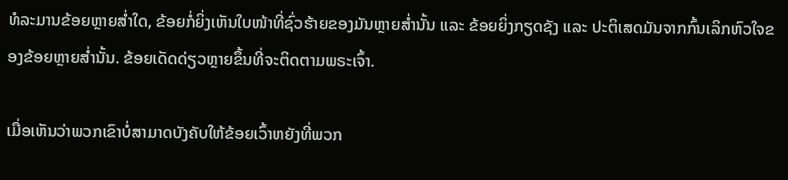ທໍລະມານຂ້ອຍຫຼາຍສໍ່າໃດ, ຂ້ອຍກໍ່ຍິ່ງເຫັນໃບໜ້າທີ່ຊົ່ວຮ້າຍຂອງມັນຫຼາຍສໍ່ານັ້ນ ແລະ ຂ້ອຍຍິ່ງກຽດຊັງ ແລະ ປະຕິເສດມັນຈາກກົ້ນເລິກຫົວໃຈຂອງຂ້ອຍຫຼາຍສໍ່ານັ້ນ. ຂ້ອຍເດັດດ່ຽວຫຼາຍຂຶ້ນທີ່ຈະຕິດຕາມພຣະເຈົ້າ.

ເມື່ອເຫັນວ່າພວກເຂົາບໍ່ສາມາດບັງຄັບໃຫ້ຂ້ອຍເວົ້າຫຍັງທີ່ພວກ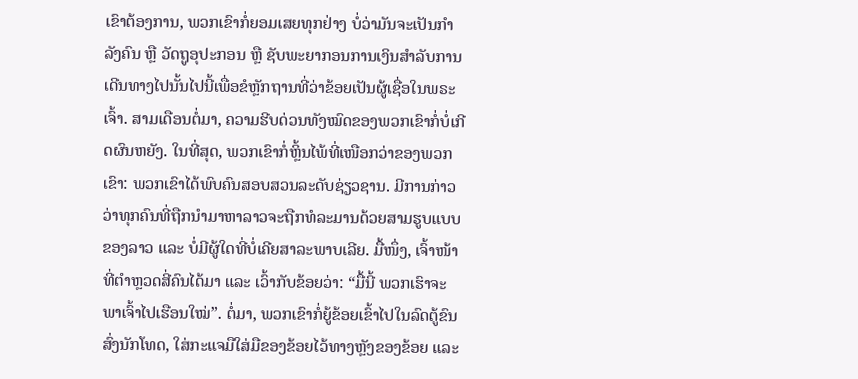ເຂົາຕ້ອງການ, ພວກເຂົາກໍ່ຍອມເສຍທຸກຢ່າງ ບໍ່ວ່າມັນຈະເປັນກຳລັງຄົນ ຫຼື ວັດຖູອຸປະກອນ ຫຼື ຊັບພະຍາກອນການເງິນສຳລັບການເດີນທາງໄປນັ້ນໄປນີ້ເພື່ອຂໍຫຼັກຖານທີ່ວ່າຂ້ອຍເປັນຜູ້ເຊື່ອໃນພຣະເຈົ້າ. ສາມເດືອນຕໍ່ມາ, ຄວາມຮີບດ່ວນທັງໝົດຂອງພວກເຂົາກໍ່ບໍ່ເກີດຜົນຫຍັງ. ໃນທີ່ສຸດ, ພວກເຂົາກໍ່ຫຼິ້ນໄພ້ທີ່ເໜືອກວ່າຂອງພວກເຂົາ: ພວກເຂົາໄດ້ພົບຄົນສອບສວນລະດັບຊ່ຽວຊານ. ມີການກ່າວວ່າທຸກຄົນທີ່ຖືກນໍາມາຫາລາວຈະຖືກທໍລະມານດ້ວຍສາມຮູບແບບຂອງລາວ ແລະ ບໍ່ມີຜູ້ໃດທີ່ບໍ່ເຄີຍສາລະພາບເລີຍ. ມື້ໜຶ່ງ, ເຈົ້າໜ້າທີ່ຕຳຫຼວດສີ່ຄົນໄດ້ມາ ແລະ ເວົ້າກັບຂ້ອຍວ່າ: “ມື້ນີ້ ພວກເຮົາຈະພາເຈົ້າໄປເຮືອນໃໝ່”. ຕໍ່ມາ, ພວກເຂົາກໍ່ຍູ້ຂ້ອຍເຂົ້າໄປໃນລົດຕູ້ຂົນສົ່ງນັກໂທດ, ໃສ່ກະແຈມືໃສ່ມືຂອງຂ້ອຍໄວ້ທາງຫຼັງຂອງຂ້ອຍ ແລະ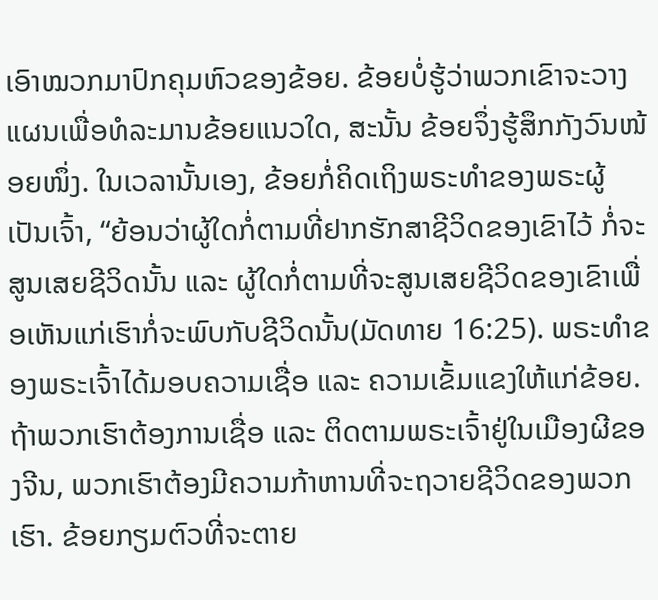ເອົາໝວກມາປົກຄຸມຫົວຂອງຂ້ອຍ. ຂ້ອຍບໍ່ຮູ້ວ່າພວກເຂົາຈະວາງແຜນເພື່ອທໍລະມານຂ້ອຍແນວໃດ, ສະນັ້ນ ຂ້ອຍຈຶ່ງຮູ້ສຶກກັງວົນໜ້ອຍໜຶ່ງ. ໃນເວລານັ້ນເອງ, ຂ້ອຍກໍ່ຄິດເຖິງພຣະທຳຂອງພຣະຜູ້ເປັນເຈົ້າ, “ຍ້ອນວ່າຜູ້ໃດກໍ່ຕາມທີ່ຢາກຮັກສາຊີວິດຂອງເຂົາໄວ້ ກໍ່ຈະສູນເສຍຊີວິດນັ້ນ ແລະ ຜູ້ໃດກໍ່ຕາມທີ່ຈະສູນເສຍຊີວິດຂອງເຂົາເພື່ອເຫັນແກ່ເຮົາກໍ່ຈະພົບກັບຊີວິດນັ້ນ(ມັດທາຍ 16:25). ພຣະທຳຂອງພຣະເຈົ້າໄດ້ມອບຄວາມເຊື່ອ ແລະ ຄວາມເຂັ້ມແຂງໃຫ້ແກ່ຂ້ອຍ. ຖ້າພວກເຮົາຕ້ອງການເຊື່ອ ແລະ ຕິດຕາມພຣະເຈົ້າຢູ່ໃນເມືອງຜີຂອງຈີນ, ພວກເຮົາຕ້ອງມີຄວາມກ້າຫານທີ່ຈະຖວາຍຊີວິດຂອງພວກເຮົາ. ຂ້ອຍກຽມຕົວທີ່ຈະຕາຍ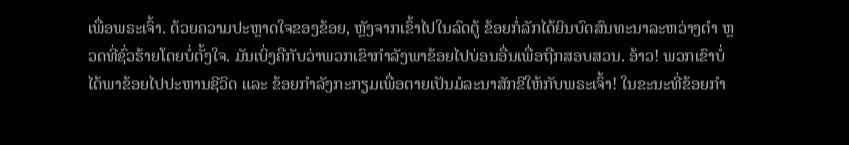ເພື່ອພຣະເຈົ້າ. ດ້ວຍຄວາມປະຫຼາດໃຈຂອງຂ້ອຍ, ຫຼັງຈາກເຂົ້າໄປໃນລົດຕູ້ ຂ້ອຍກໍ່ລັກໄດ້ຍິນບົດສົນທະນາລະຫວ່າງຕຳ ຫຼວດທີ່ຊົ່ວຮ້າຍໂດຍບໍ່ຕັ້ງໃຈ. ມັນເບິ່ງຄືກັບວ່າພວກເຂົາກຳລັງພາຂ້ອຍໄປບ່ອນອື່ນເພື່ອຖືກສອບສວນ. ອ້າວ! ພວກເຂົາບໍ່ໄດ້ພາຂ້ອຍໄປປະຫານຊີວິດ ແລະ ຂ້ອຍກໍາລັງກະກຽມເພື່ອຕາຍເປັນມໍລະນາສັກຂີໃຫ້ກັບພຣະເຈົ້າ! ໃນຂະນະທີ່ຂ້ອຍກໍາ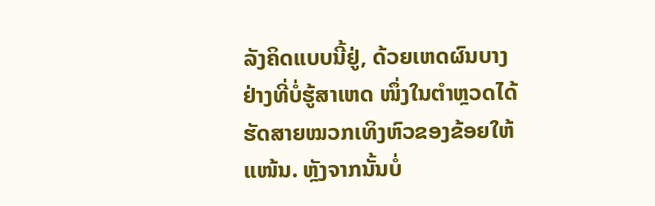ລັງຄິດແບບນີ້ຢູ່, ດ້ວຍເຫດຜົນບາງຢ່າງທີ່ບໍ່ຮູ້ສາເຫດ ໜຶ່ງໃນຕໍາຫຼວດໄດ້ຮັດສາຍໝວກເທິງຫົວຂອງຂ້ອຍໃຫ້ແໜ້ນ. ຫຼັງຈາກນັ້ນບໍ່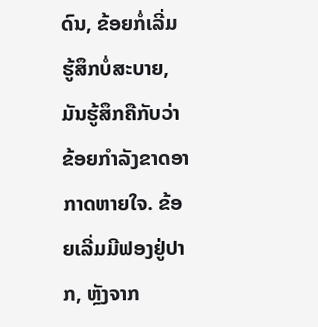ດົນ, ຂ້ອຍກໍ່ເລີ່ມຮູ້ສຶກບໍ່ສະບາຍ, ມັນຮູ້ສຶກຄືກັບວ່າຂ້ອຍກຳລັງຂາດອາກາດຫາຍໃຈ. ຂ້ອຍເລີ່ມມີຟອງຢູ່ປາກ, ຫຼັງຈາກ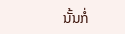ນັ້ນກໍ່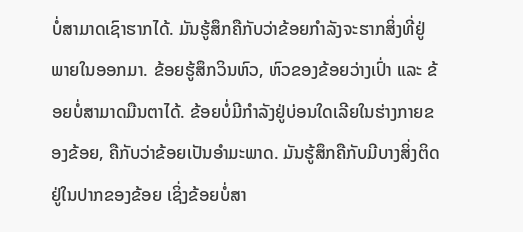ບໍ່ສາມາດເຊົາຮາກໄດ້. ມັນຮູ້ສຶກຄືກັບວ່າຂ້ອຍກຳລັງຈະຮາກສິ່ງທີ່ຢູ່ພາຍໃນອອກມາ. ຂ້ອຍຮູ້ສຶກວິນຫົວ, ຫົວຂອງຂ້ອຍວ່າງເປົ່າ ແລະ ຂ້ອຍບໍ່ສາມາດມືນຕາໄດ້. ຂ້ອຍບໍ່ມີກຳລັງຢູ່ບ່ອນໃດເລີຍໃນຮ່າງກາຍຂອງຂ້ອຍ, ຄືກັບວ່າຂ້ອຍເປັນອໍາມະພາດ. ມັນຮູ້ສຶກຄືກັບມີບາງສິ່ງຕິດຢູ່ໃນປາກຂອງຂ້ອຍ ເຊິ່ງຂ້ອຍບໍ່ສາ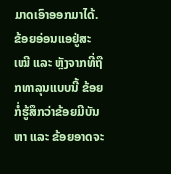ມາດເອົາອອກມາໄດ້. ຂ້ອຍອ່ອນແອຢູ່ສະເໝີ ແລະ ຫຼັງຈາກທີ່ຖືກທາລຸນແບບນີ້ ຂ້ອຍກໍ່ຮູ້ສຶກວ່າຂ້ອຍມີບັນຫາ ແລະ ຂ້ອຍອາດຈະ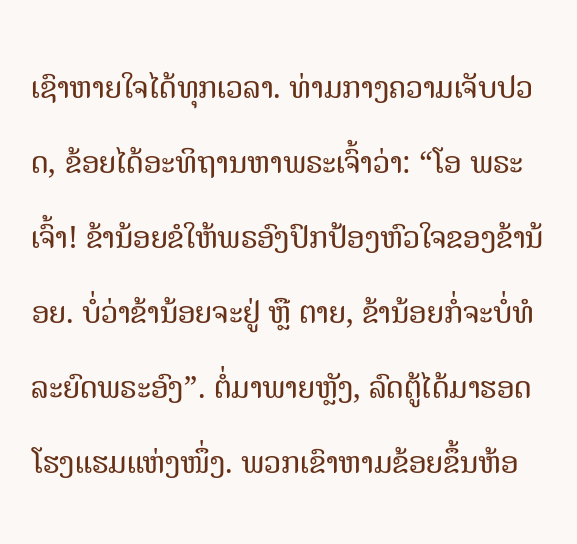ເຊົາຫາຍໃຈໄດ້ທຸກເວລາ. ທ່າມກາງຄວາມເຈັບປວດ, ຂ້ອຍໄດ້ອະທິຖານຫາພຣະເຈົ້າວ່າ: “ໂອ ພຣະເຈົ້າ! ຂ້ານ້ອຍຂໍໃຫ້ພຣອົງປົກປ້ອງຫົວໃຈຂອງຂ້ານ້ອຍ. ບໍ່ວ່າຂ້ານ້ອຍຈະຢູ່ ຫຼື ຕາຍ, ຂ້ານ້ອຍກໍ່ຈະບໍ່ທໍລະຍົດພຣະອົງ”. ຕໍ່ມາພາຍຫຼັງ, ລົດຕູ້ໄດ້ມາຮອດໂຮງແຮມແຫ່ງໜຶ່ງ. ພວກເຂົາຫາມຂ້ອຍຂຶ້ນຫ້ອ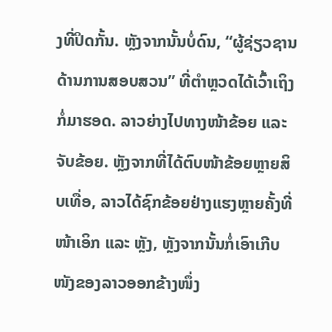ງທີ່ປິດກັ້ນ. ຫຼັງຈາກນັ້ນບໍ່ດົນ, “ຜູ້ຊ່ຽວຊານດ້ານການສອບສວນ” ທີ່ຕຳຫຼວດໄດ້ເວົ້າເຖິງກໍ່ມາຮອດ. ລາວຍ່າງໄປທາງໜ້າຂ້ອຍ ແລະ ຈັບຂ້ອຍ. ຫຼັງຈາກທີ່ໄດ້ຕົບໜ້າຂ້ອຍຫຼາຍສິບເທື່ອ, ລາວໄດ້ຊົກຂ້ອຍຢ່າງແຮງຫຼາຍຄັ້ງທີ່ໜ້າເອິກ ແລະ ຫຼັງ, ຫຼັງຈາກນັ້ນກໍ່ເອົາເກີບໜັງຂອງລາວອອກຂ້າງໜຶ່ງ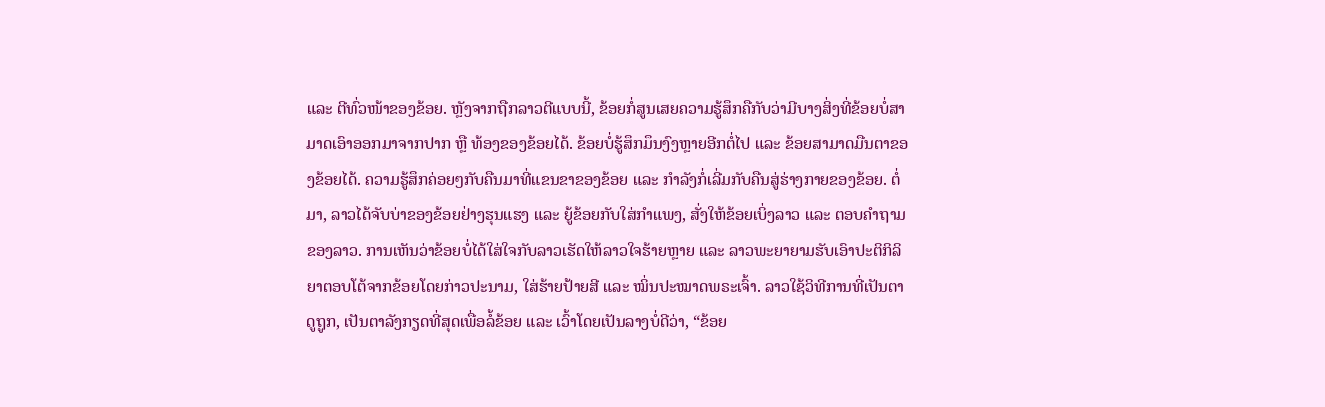ແລະ ຕີທົ່ວໜ້າຂອງຂ້ອຍ. ຫຼັງຈາກຖືກລາວຕີແບບນີ້, ຂ້ອຍກໍ່ສູນເສຍຄວາມຮູ້ສຶກຄືກັບວ່າມີບາງສິ່ງທີ່ຂ້ອຍບໍ່ສາມາດເອົາອອກມາຈາກປາກ ຫຼື ທ້ອງຂອງຂ້ອຍໄດ້. ຂ້ອຍບໍ່ຮູ້ສຶກມຶນງົງຫຼາຍອີກຕໍ່ໄປ ແລະ ຂ້ອຍສາມາດມືນຕາຂອງຂ້ອຍໄດ້. ຄວາມຮູ້ສຶກຄ່ອຍໆກັບຄືນມາທີ່ແຂນຂາຂອງຂ້ອຍ ແລະ ກຳລັງກໍ່ເລີ່ມກັບຄືນສູ່ຮ່າງກາຍຂອງຂ້ອຍ. ຕໍ່ມາ, ລາວໄດ້ຈັບບ່າຂອງຂ້ອຍຢ່າງຮຸນແຮງ ແລະ ຍູ້ຂ້ອຍກັບໃສ່ກຳແພງ, ສັ່ງໃຫ້ຂ້ອຍເບິ່ງລາວ ແລະ ຕອບຄໍາຖາມຂອງລາວ. ການເຫັນວ່າຂ້ອຍບໍ່ໄດ້ໃສ່ໃຈກັບລາວເຮັດໃຫ້ລາວໃຈຮ້າຍຫຼາຍ ແລະ ລາວພະຍາຍາມຮັບເອົາປະຕິກິລິຍາຕອບໂຕ້ຈາກຂ້ອຍໂດຍກ່າວປະນາມ, ໃສ່ຮ້າຍປ້າຍສີ ແລະ ໝິ່ນປະໝາດພຣະເຈົ້າ. ລາວໃຊ້ວິທີການທີ່ເປັນຕາດູຖູກ, ເປັນຕາລັງກຽດທີ່ສຸດເພື່ອລໍ້ຂ້ອຍ ແລະ ເວົ້າໂດຍເປັນລາງບໍ່ດີວ່າ, “ຂ້ອຍ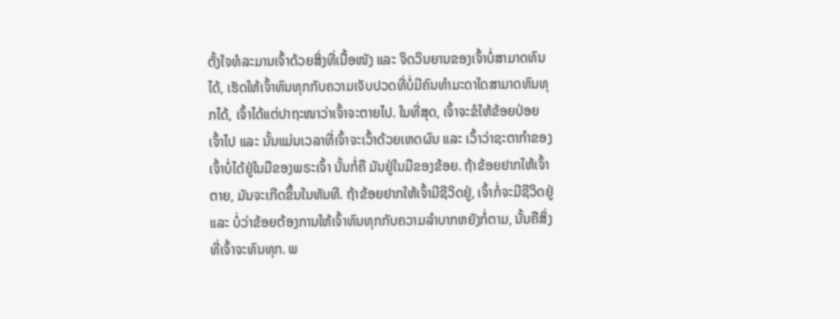ຕັ້ງໃຈທໍລະມານເຈົ້າດ້ວຍສິ່ງທີ່ເນື້ອໜັງ ແລະ ຈິດວິນຍານຂອງເຈົ້າບໍ່ສາມາດທົນໄດ້, ເຮັດໃຫ້ເຈົ້າທົນທຸກກັບຄວາມເຈັບປວດທີ່ບໍ່ມີຄົນທຳມະດາໃດສາມາດທົນທຸກໄດ້, ເຈົ້າໄດ້ແຕ່ປາຖະໜາວ່າເຈົ້າຈະຕາຍໄປ. ໃນທີ່ສຸດ, ເຈົ້າຈະຂໍໃຫ້ຂ້ອຍປ່ອຍເຈົ້າໄປ ແລະ ນັ້ນແມ່ນເວລາທີ່ເຈົ້າຈະເວົ້າດ້ວຍເຫດຜົນ ແລະ ເວົ້າວ່າຊະຕາກໍາຂອງເຈົ້າບໍ່ໄດ້ຢູ່ໃນມືຂອງພຣະເຈົ້າ ນັ້ນກໍ່ຄື ມັນຢູ່ໃນມືຂອງຂ້ອຍ. ຖ້າຂ້ອຍຢາກໃຫ້ເຈົ້າຕາຍ, ມັນຈະເກີດຂຶ້ນໃນທັນທີ. ຖ້າຂ້ອຍຢາກໃຫ້ເຈົ້າມີຊີວິດຢູ່, ເຈົ້າກໍ່ຈະມີຊີວິດຢູ່ ແລະ ບໍ່ວ່າຂ້ອຍຕ້ອງການໃຫ້ເຈົ້າທົນທຸກກັບຄວາມລຳບາກຫຍັງກໍ່ຕາມ, ນັ້ນຄືສິ່ງທີ່ເຈົ້າຈະທົນທຸກ. ພ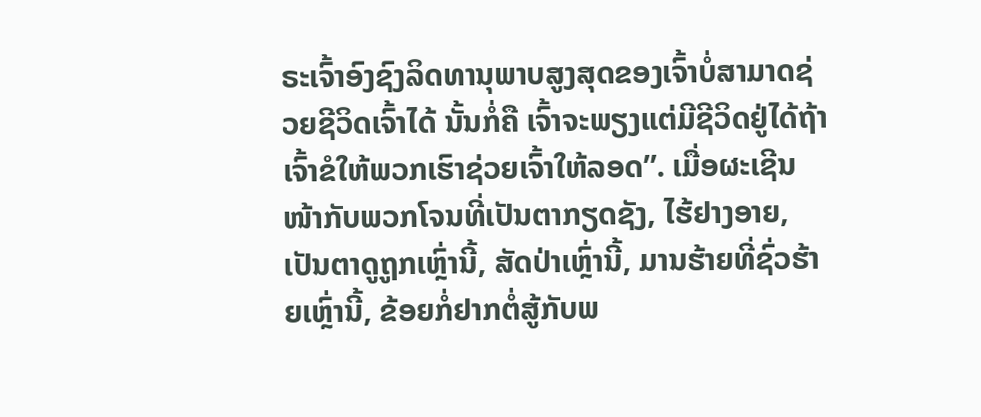ຣະເຈົ້າອົງຊົງລິດທານຸພາບສູງສຸດຂອງເຈົ້າບໍ່ສາມາດຊ່ວຍຊີວິດເຈົ້າໄດ້ ນັ້ນກໍ່ຄື ເຈົ້າຈະພຽງແຕ່ມີຊີວິດຢູ່ໄດ້ຖ້າເຈົ້າຂໍໃຫ້ພວກເຮົາຊ່ວຍເຈົ້າໃຫ້ລອດ”. ເມື່ອຜະເຊີນໜ້າກັບພວກໂຈນທີ່ເປັນຕາກຽດຊັງ, ໄຮ້ຢາງອາຍ, ເປັນຕາດູຖູກເຫຼົ່ານີ້, ສັດປ່າເຫຼົ່ານີ້, ມານຮ້າຍທີ່ຊົ່ວຮ້າຍເຫຼົ່ານີ້, ຂ້ອຍກໍ່ຢາກຕໍ່ສູ້ກັບພ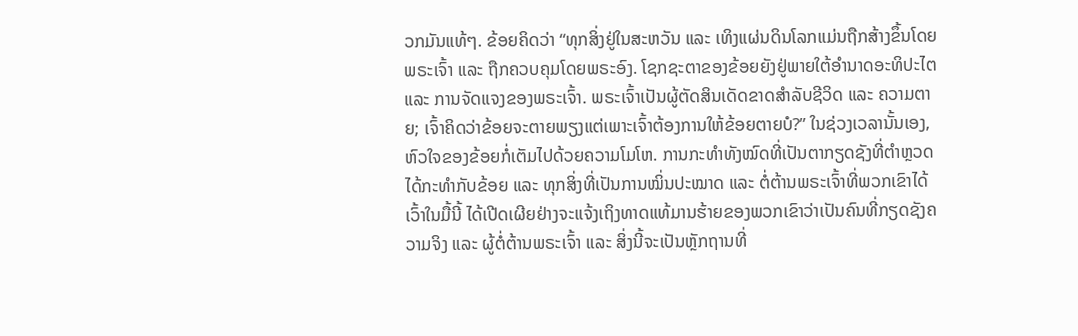ວກມັນແທ້ໆ. ຂ້ອຍຄິດວ່າ “ທຸກສິ່ງຢູ່ໃນສະຫວັນ ແລະ ເທິງແຜ່ນດິນໂລກແມ່ນຖືກສ້າງຂຶ້ນໂດຍພຣະເຈົ້າ ແລະ ຖືກຄວບຄຸມໂດຍພຣະອົງ. ໂຊກຊະຕາຂອງຂ້ອຍຍັງຢູ່ພາຍໃຕ້ອຳນາດອະທິປະໄຕ ແລະ ການຈັດແຈງຂອງພຣະເຈົ້າ. ພຣະເຈົ້າເປັນຜູ້ຕັດສິນເດັດຂາດສຳລັບຊີວິດ ແລະ ຄວາມຕາຍ; ເຈົ້າຄິດວ່າຂ້ອຍຈະຕາຍພຽງແຕ່ເພາະເຈົ້າຕ້ອງການໃຫ້ຂ້ອຍຕາຍບໍ?” ໃນຊ່ວງເວລານັ້ນເອງ, ຫົວໃຈຂອງຂ້ອຍກໍ່ເຕັມໄປດ້ວຍຄວາມໂມໂຫ. ການກະທໍາທັງໝົດທີ່ເປັນຕາກຽດຊັງທີ່ຕຳຫຼວດໄດ້ກະທຳກັບຂ້ອຍ ແລະ ທຸກສິ່ງທີ່ເປັນການໝິ່ນປະໝາດ ແລະ ຕໍ່ຕ້ານພຣະເຈົ້າທີ່ພວກເຂົາໄດ້ເວົ້າໃນມື້ນີ້ ໄດ້ເປີດເຜີຍຢ່າງຈະແຈ້ງເຖິງທາດແທ້ມານຮ້າຍຂອງພວກເຂົາວ່າເປັນຄົນທີ່ກຽດຊັງຄວາມຈິງ ແລະ ຜູ້ຕໍ່ຕ້ານພຣະເຈົ້າ ແລະ ສິ່ງນີ້ຈະເປັນຫຼັກຖານທີ່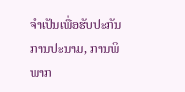ຈຳເປັນເພື່ອຮັບປະກັນການປະນາມ, ການພິພາກ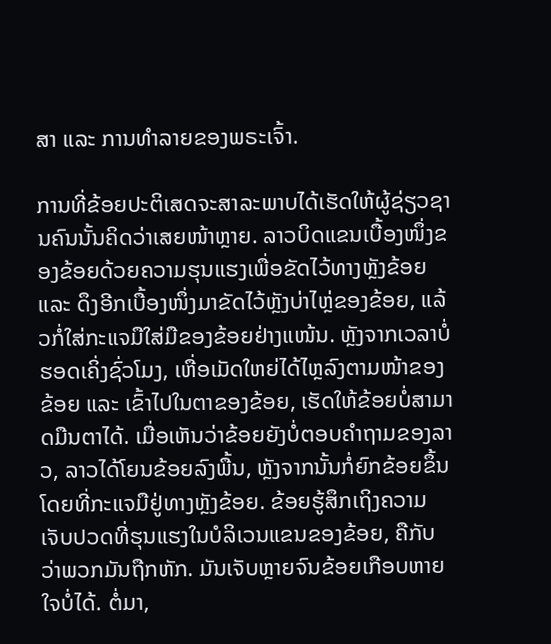ສາ ແລະ ການທຳລາຍຂອງພຣະເຈົ້າ.

ການທີ່ຂ້ອຍປະຕິເສດຈະສາລະພາບໄດ້ເຮັດໃຫ້ຜູ້ຊ່ຽວຊານຄົນນັ້ນຄິດວ່າເສຍໜ້າຫຼາຍ. ລາວບິດແຂນເບື້ອງໜຶ່ງຂອງຂ້ອຍດ້ວຍຄວາມຮຸນແຮງເພື່ອຂັດໄວ້ທາງຫຼັງຂ້ອຍ ແລະ ດຶງອີກເບື້ອງໜຶ່ງມາຂັດໄວ້ຫຼັງບ່າໄຫຼ່ຂອງຂ້ອຍ, ແລ້ວກໍ່ໃສ່ກະແຈມືໃສ່ມືຂອງຂ້ອຍຢ່າງແໜ້ນ. ຫຼັງຈາກເວລາບໍ່ຮອດເຄິ່ງຊົ່ວໂມງ, ເຫື່ອເມັດໃຫຍ່ໄດ້ໄຫຼລົງຕາມໜ້າຂອງຂ້ອຍ ແລະ ເຂົ້າໄປໃນຕາຂອງຂ້ອຍ, ເຮັດໃຫ້ຂ້ອຍບໍ່ສາມາດມືນຕາໄດ້. ເມື່ອເຫັນວ່າຂ້ອຍຍັງບໍ່ຕອບຄຳຖາມຂອງລາວ, ລາວໄດ້ໂຍນຂ້ອຍລົງພື້ນ, ຫຼັງຈາກນັ້ນກໍ່ຍົກຂ້ອຍຂຶ້ນໂດຍທີ່ກະແຈມືຢູ່ທາງຫຼັງຂ້ອຍ. ຂ້ອຍຮູ້ສຶກເຖິງຄວາມເຈັບປວດທີ່ຮຸນແຮງໃນບໍລິເວນແຂນຂອງຂ້ອຍ, ຄືກັບວ່າພວກມັນຖືກຫັກ. ມັນເຈັບຫຼາຍຈົນຂ້ອຍເກືອບຫາຍໃຈບໍ່ໄດ້. ຕໍ່ມາ,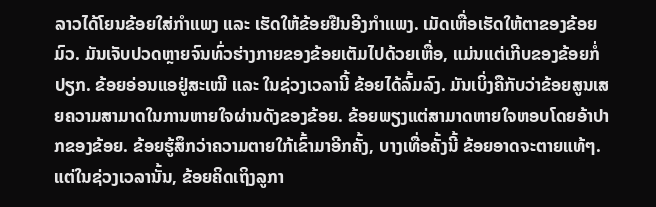ລາວໄດ້ໂຍນຂ້ອຍໃສ່ກຳແພງ ແລະ ເຮັດໃຫ້ຂ້ອຍຢືນອີງກຳແພງ. ເມັດເຫື່ອເຮັດໃຫ້ຕາຂອງຂ້ອຍມົວ. ມັນເຈັບປວດຫຼາຍຈົນທົ່ວຮ່າງກາຍຂອງຂ້ອຍເຕັມໄປດ້ວຍເຫື່ອ, ແມ່ນແຕ່ເກີບຂອງຂ້ອຍກໍ່ປຽກ. ຂ້ອຍອ່ອນແອຢູ່ສະເໝີ ແລະ ໃນຊ່ວງເວລານີ້ ຂ້ອຍໄດ້ລົ້ມລົງ. ມັນເບິ່ງຄືກັບວ່າຂ້ອຍສູນເສຍຄວາມສາມາດໃນການຫາຍໃຈຜ່ານດັງຂອງຂ້ອຍ. ຂ້ອຍພຽງແຕ່ສາມາດຫາຍໃຈຫອບໂດຍອ້າປາກຂອງຂ້ອຍ. ຂ້ອຍຮູ້ສຶກວ່າຄວາມຕາຍໃກ້ເຂົ້າມາອີກຄັ້ງ, ບາງເທື່ອຄັ້ງນີ້ ຂ້ອຍອາດຈະຕາຍແທ້ໆ. ແຕ່ໃນຊ່ວງເວລານັ້ນ, ຂ້ອຍຄິດເຖິງລູກາ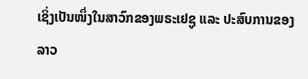ເຊິ່ງເປັນໜຶ່ງໃນສາວົກຂອງພຣະເຢຊູ ແລະ ປະສົບການຂອງລາວ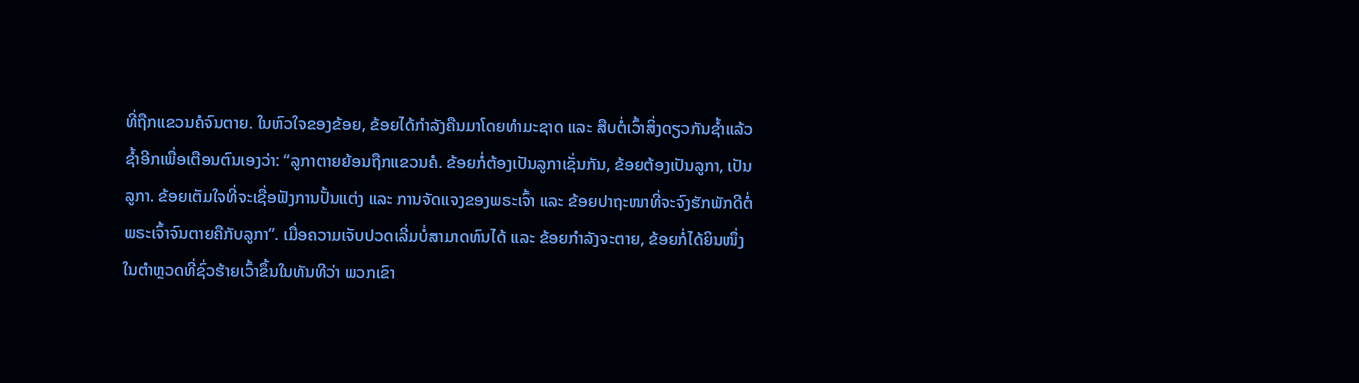ທີ່ຖືກແຂວນຄໍຈົນຕາຍ. ໃນຫົວໃຈຂອງຂ້ອຍ, ຂ້ອຍໄດ້ກໍາລັງຄືນມາໂດຍທຳມະຊາດ ແລະ ສືບຕໍ່ເວົ້າສິ່ງດຽວກັນຊໍ້າແລ້ວຊໍ້າອີກເພື່ອເຕືອນຕົນເອງວ່າ: “ລູກາຕາຍຍ້ອນຖືກແຂວນຄໍ. ຂ້ອຍກໍ່ຕ້ອງເປັນລູກາເຊັ່ນກັນ, ຂ້ອຍຕ້ອງເປັນລູກາ, ເປັນລູກາ. ຂ້ອຍເຕັມໃຈທີ່ຈະເຊື່ອຟັງການປັ້ນແຕ່ງ ແລະ ການຈັດແຈງຂອງພຣະເຈົ້າ ແລະ ຂ້ອຍປາຖະໜາທີ່ຈະຈົງຮັກພັກດີຕໍ່ພຣະເຈົ້າຈົນຕາຍຄືກັບລູກາ”. ເມື່ອຄວາມເຈັບປວດເລີ່ມບໍ່ສາມາດທົນໄດ້ ແລະ ຂ້ອຍກຳລັງຈະຕາຍ, ຂ້ອຍກໍ່ໄດ້ຍິນໜຶ່ງໃນຕຳຫຼວດທີ່ຊົ່ວຮ້າຍເວົ້າຂຶ້ນໃນທັນທີວ່າ ພວກເຂົາ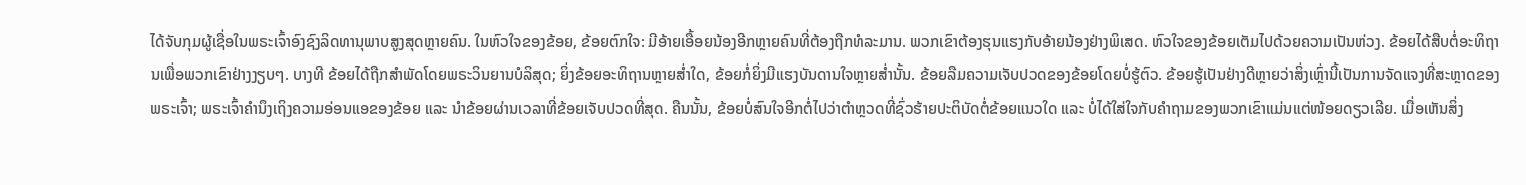ໄດ້ຈັບກຸມຜູ້ເຊື່ອໃນພຣະເຈົ້າອົງຊົງລິດທານຸພາບສູງສຸດຫຼາຍຄົນ. ໃນຫົວໃຈຂອງຂ້ອຍ, ຂ້ອຍຕົກໃຈ: ມີອ້າຍເອື້ອຍນ້ອງອີກຫຼາຍຄົນທີ່ຕ້ອງຖືກທໍລະມານ. ພວກເຂົາຕ້ອງຮຸນແຮງກັບອ້າຍນ້ອງຢ່າງພິເສດ. ຫົວໃຈຂອງຂ້ອຍເຕັມໄປດ້ວຍຄວາມເປັນຫ່ວງ. ຂ້ອຍໄດ້ສືບຕໍ່ອະທິຖານເພື່ອພວກເຂົາຢ່າງງຽບໆ. ບາງທີ ຂ້ອຍໄດ້ຖືກສໍາພັດໂດຍພຣະວິນຍານບໍລິສຸດ; ຍິ່ງຂ້ອຍອະທິຖານຫຼາຍສໍ່າໃດ, ຂ້ອຍກໍ່ຍິ່ງມີແຮງບັນດານໃຈຫຼາຍສໍ່ານັ້ນ. ຂ້ອຍລືມຄວາມເຈັບປວດຂອງຂ້ອຍໂດຍບໍ່ຮູ້ຕົວ. ຂ້ອຍຮູ້ເປັນຢ່າງດີຫຼາຍວ່າສິ່ງເຫຼົ່ານີ້ເປັນການຈັດແຈງທີ່ສະຫຼາດຂອງພຣະເຈົ້າ; ພຣະເຈົ້າຄຳນຶງເຖິງຄວາມອ່ອນແອຂອງຂ້ອຍ ແລະ ນຳຂ້ອຍຜ່ານເວລາທີ່ຂ້ອຍເຈັບປວດທີ່ສຸດ. ຄືນນັ້ນ, ຂ້ອຍບໍ່ສົນໃຈອີກຕໍ່ໄປວ່າຕໍາຫຼວດທີ່ຊົ່ວຮ້າຍປະຕິບັດຕໍ່ຂ້ອຍແນວໃດ ແລະ ບໍ່ໄດ້ໃສ່ໃຈກັບຄໍາຖາມຂອງພວກເຂົາແມ່ນແຕ່ໜ້ອຍດຽວເລີຍ. ເມື່ອເຫັນສິ່ງ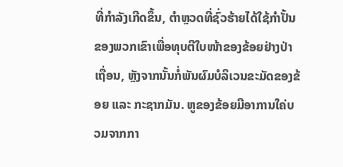ທີ່ກຳລັງເກີດຂຶ້ນ, ຕຳຫຼວດທີ່ຊົ່ວຮ້າຍໄດ້ໃຊ້ກຳປັ້ນຂອງພວກເຂົາເພື່ອທຸບຕີໃບໜ້າຂອງຂ້ອຍຢ່າງປ່າເຖື່ອນ, ຫຼັງຈາກນັ້ນກໍ່ພັນຜົມບໍລິເວນຂະມັດຂອງຂ້ອຍ ແລະ ກະຊາກມັນ. ຫູຂອງຂ້ອຍມີອາການໃຄ່ບວມຈາກກາ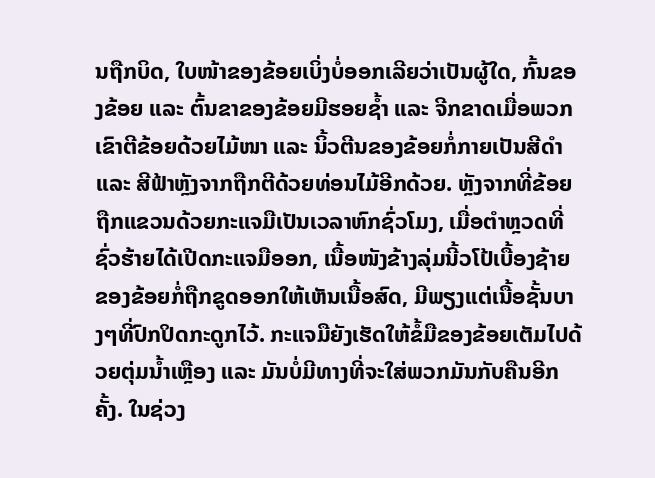ນຖືກບິດ, ໃບໜ້າຂອງຂ້ອຍເບິ່ງບໍ່ອອກເລີຍວ່າເປັນຜູ້ໃດ, ກົ້ນຂອງຂ້ອຍ ແລະ ຕົ້ນຂາຂອງຂ້ອຍມີຮອຍຊໍ້າ ແລະ ຈີກຂາດເມື່ອພວກເຂົາຕີຂ້ອຍດ້ວຍໄມ້ໜາ ແລະ ນິ້ວຕີນຂອງຂ້ອຍກໍ່ກາຍເປັນສີດຳ ແລະ ສີຟ້າຫຼັງຈາກຖືກຕີດ້ວຍທ່ອນໄມ້ອີກດ້ວຍ. ຫຼັງຈາກທີ່ຂ້ອຍຖືກແຂວນດ້ວຍກະແຈມືເປັນເວລາຫົກຊົ່ວໂມງ, ເມື່ອຕຳຫຼວດທີ່ຊົ່ວຮ້າຍໄດ້ເປີດກະແຈມືອອກ, ເນື້ອໜັງຂ້າງລຸ່ມນີ້ວໂປ້ເບື້ອງຊ້າຍຂອງຂ້ອຍກໍ່ຖືກຂູດອອກໃຫ້ເຫັນເນື້ອສົດ, ມີພຽງແຕ່ເນື້ອຊັ້ນບາງໆທີ່ປົກປິດກະດູກໄວ້. ກະແຈມືຍັງເຮັດໃຫ້ຂໍ້ມືຂອງຂ້ອຍເຕັມໄປດ້ວຍຕຸ່ມນໍ້າເຫຼືອງ ແລະ ມັນບໍ່ມີທາງທີ່ຈະໃສ່ພວກມັນກັບຄືນອີກຄັ້ງ. ໃນຊ່ວງ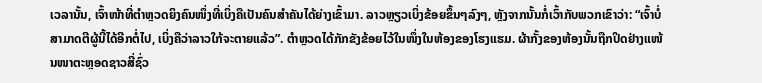ເວລານັ້ນ, ເຈົ້າໜ້າທີ່ຕຳຫຼວດຍິງຄົນໜຶ່ງທີ່ເບິ່ງຄືເປັນຄົນສຳຄັນໄດ້ຍ່າງເຂົ້າມາ. ລາວຫຼຽວເບິ່ງຂ້ອຍຂຶ້ນໆລົງໆ, ຫຼັງຈາກນັ້ນກໍ່ເວົ້າກັບພວກເຂົາວ່າ: “ເຈົ້າບໍ່ສາມາດຕີຜູ້ນີ້ໄດ້ອີກຕໍ່ໄປ, ເບິ່ງຄືວ່າລາວໃກ້ຈະຕາຍແລ້ວ”. ຕຳຫຼວດໄດ້ກັກຂັງຂ້ອຍໄວ້ໃນໜຶ່ງໃນຫ້ອງຂອງໂຮງແຮມ. ຜ້າກັ້ງຂອງຫ້ອງນັ້ນຖືກປິດຢ່າງແໜ້ນໜາຕະຫຼອດຊາວສີ່ຊົ່ວ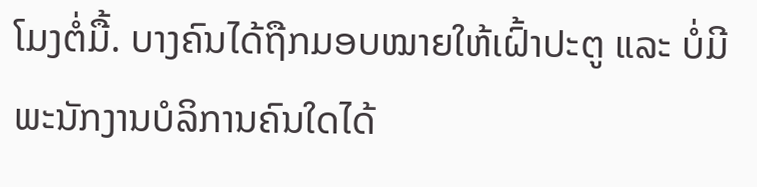ໂມງຕໍ່ມື້. ບາງຄົນໄດ້ຖືກມອບໝາຍໃຫ້ເຝົ້າປະຕູ ແລະ ບໍ່ມີພະນັກງານບໍລິການຄົນໃດໄດ້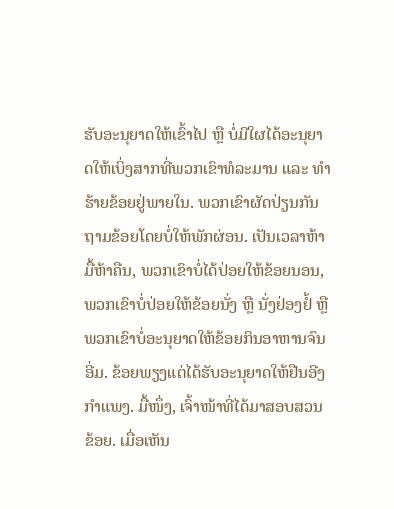ຮັບອະນຸຍາດໃຫ້ເຂົ້າໄປ ຫຼື ບໍ່ມີໃຜໄດ້ອະນຸຍາດໃຫ້ເບິ່ງສາກທີ່ພວກເຂົາທໍລະມານ ແລະ ທຳຮ້າຍຂ້ອຍຢູ່ພາຍໃນ. ພວກເຂົາຜັດປ່ຽນກັນຖາມຂ້ອຍໂດຍບໍ່ໃຫ້ພັກຜ່ອນ. ເປັນເວລາຫ້າມື້ຫ້າຄືນ, ພວກເຂົາບໍ່ໄດ້ປ່ອຍໃຫ້ຂ້ອຍນອນ, ພວກເຂົາບໍ່ປ່ອຍໃຫ້ຂ້ອຍນັ່ງ ຫຼື ນັ່ງຢ່ອງຢໍ້ ຫຼື ພວກເຂົາບໍ່ອະນຸຍາດໃຫ້ຂ້ອຍກິນອາຫານຈົນອີ່ມ. ຂ້ອຍພຽງແຕ່ໄດ້ຮັບອະນຸຍາດໃຫ້ຢືນອີງກຳແພງ. ມື້ໜຶ່ງ, ເຈົ້າໜ້າທີ່ໄດ້ມາສອບສວນຂ້ອຍ. ເມື່ອເຫັນ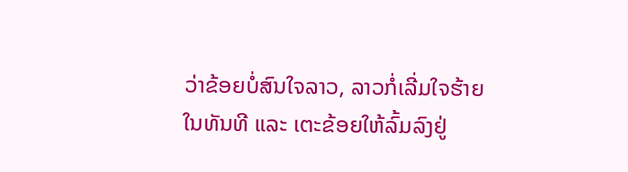ວ່າຂ້ອຍບໍ່ສົນໃຈລາວ, ລາວກໍ່ເລີ່ມໃຈຮ້າຍໃນທັນທີ ແລະ ເຕະຂ້ອຍໃຫ້ລົ້ມລົງຢູ່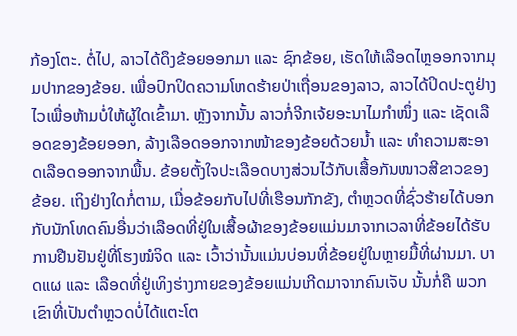ກ້ອງໂຕະ. ຕໍ່ໄປ, ລາວໄດ້ດຶງຂ້ອຍອອກມາ ແລະ ຊົກຂ້ອຍ, ເຮັດໃຫ້ເລືອດໄຫຼອອກຈາກມຸມປາກຂອງຂ້ອຍ. ເພື່ອປົກປິດຄວາມໂຫດຮ້າຍປ່າເຖື່ອນຂອງລາວ, ລາວໄດ້ປິດປະຕູຢ່າງໄວເພື່ອຫ້າມບໍ່ໃຫ້ຜູ້ໃດເຂົ້າມາ. ຫຼັງຈາກນັ້ນ ລາວກໍ່ຈີກເຈ້ຍອະນາໄມກຳໜຶ່ງ ແລະ ເຊັດເລືອດຂອງຂ້ອຍອອກ, ລ້າງເລືອດອອກຈາກໜ້າຂອງຂ້ອຍດ້ວຍນໍ້າ ແລະ ທຳຄວາມສະອາດເລືອດອອກຈາກພື້ນ. ຂ້ອຍຕັ້ງໃຈປະເລືອດບາງສ່ວນໄວ້ກັບເສື້ອກັນໜາວສີຂາວຂອງຂ້ອຍ. ເຖິງຢ່າງໃດກໍ່ຕາມ, ເມື່ອຂ້ອຍກັບໄປທີ່ເຮືອນກັກຂັງ, ຕໍາຫຼວດທີ່ຊົ່ວຮ້າຍໄດ້ບອກກັບນັກໂທດຄົນອື່ນວ່າເລືອດທີ່ຢູ່ໃນເສື້ອຜ້າຂອງຂ້ອຍແມ່ນມາຈາກເວລາທີ່ຂ້ອຍໄດ້ຮັບການຢືນຢັນຢູ່ທີ່ໂຮງໝໍຈິດ ແລະ ເວົ້າວ່ານັ້ນແມ່ນບ່ອນທີ່ຂ້ອຍຢູ່ໃນຫຼາຍມື້ທີ່ຜ່ານມາ. ບາດແຜ ແລະ ເລືອດທີ່ຢູ່ເທິງຮ່າງກາຍຂອງຂ້ອຍແມ່ນເກີດມາຈາກຄົນເຈັບ ນັ້ນກໍ່ຄື ພວກເຂົາທີ່ເປັນຕຳຫຼວດບໍ່ໄດ້ແຕະໂຕ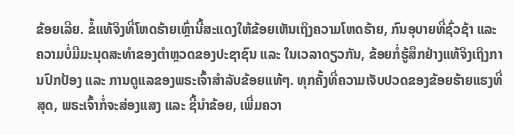ຂ້ອຍເລີຍ. ຂໍ້ແທ້ຈິງທີ່ໂຫດຮ້າຍເຫຼົ່ານີ້ສະແດງໃຫ້ຂ້ອຍເຫັນເຖິງຄວາມໂຫດຮ້າຍ, ກົນອຸບາຍທີ່ຊົ່ວຊ້າ ແລະ ຄວາມບໍ່ມີມະນຸດສະທໍາຂອງຕໍາຫຼວດຂອງປະຊາຊົນ ແລະ ໃນເວລາດຽວກັນ, ຂ້ອຍກໍ່ຮູ້ສຶກຢ່າງແທ້ຈິງເຖິງການປົກປ້ອງ ແລະ ການດູແລຂອງພຣະເຈົ້າສໍາລັບຂ້ອຍແທ້ໆ. ທຸກຄັ້ງທີ່ຄວາມເຈັບປວດຂອງຂ້ອຍຮ້າຍແຮງທີ່ສຸດ, ພຣະເຈົ້າກໍ່ຈະສ່ອງແສງ ແລະ ຊີ້ນໍາຂ້ອຍ, ເພີ່ມຄວາ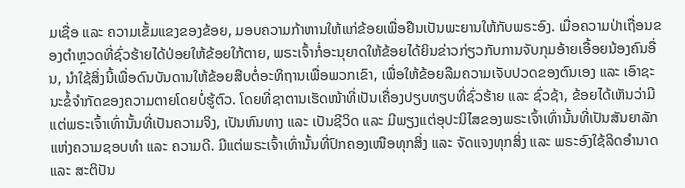ມເຊື່ອ ແລະ ຄວາມເຂັ້ມແຂງຂອງຂ້ອຍ, ມອບຄວາມກ້າຫານໃຫ້ແກ່ຂ້ອຍເພື່ອຢືນເປັນພະຍານໃຫ້ກັບພຣະອົງ. ເມື່ອຄວາມປ່າເຖື່ອນຂອງຕໍາຫຼວດທີ່ຊົ່ວຮ້າຍໄດ້ປ່ອຍໃຫ້ຂ້ອຍໃກ້ຕາຍ, ພຣະເຈົ້າກໍ່ອະນຸຍາດໃຫ້ຂ້ອຍໄດ້ຍິນຂ່າວກ່ຽວກັບການຈັບກຸມອ້າຍເອື້ອຍນ້ອງຄົນອື່ນ, ນໍາໃຊ້ສິ່ງນີ້ເພື່ອດົນບັນດານໃຫ້ຂ້ອຍສືບຕໍ່ອະທິຖານເພື່ອພວກເຂົາ, ເພື່ອໃຫ້ຂ້ອຍລືມຄວາມເຈັບປວດຂອງຕົນເອງ ແລະ ເອົາຊະນະຂໍ້ຈຳກັດຂອງຄວາມຕາຍໂດຍບໍ່ຮູ້ຕົວ. ໂດຍທີ່ຊາຕານເຮັດໜ້າທີ່ເປັນເຄື່ອງປຽບທຽບທີ່ຊົ່ວຮ້າຍ ແລະ ຊົ່ວຊ້າ, ຂ້ອຍໄດ້ເຫັນວ່າມີແຕ່ພຣະເຈົ້າເທົ່ານັ້ນທີ່ເປັນຄວາມຈິງ, ເປັນຫົນທາງ ແລະ ເປັນຊີວິດ ແລະ ມີພຽງແຕ່ອຸປະນິໄສຂອງພຣະເຈົ້າເທົ່ານັ້ນທີ່ເປັນສັນຍາລັກແຫ່ງຄວາມຊອບທໍາ ແລະ ຄວາມດີ. ມີແຕ່ພຣະເຈົ້າເທົ່ານັ້ນທີ່ປົກຄອງເໜືອທຸກສິ່ງ ແລະ ຈັດແຈງທຸກສິ່ງ ແລະ ພຣະອົງໃຊ້ລິດອຳນາດ ແລະ ສະຕິປັນ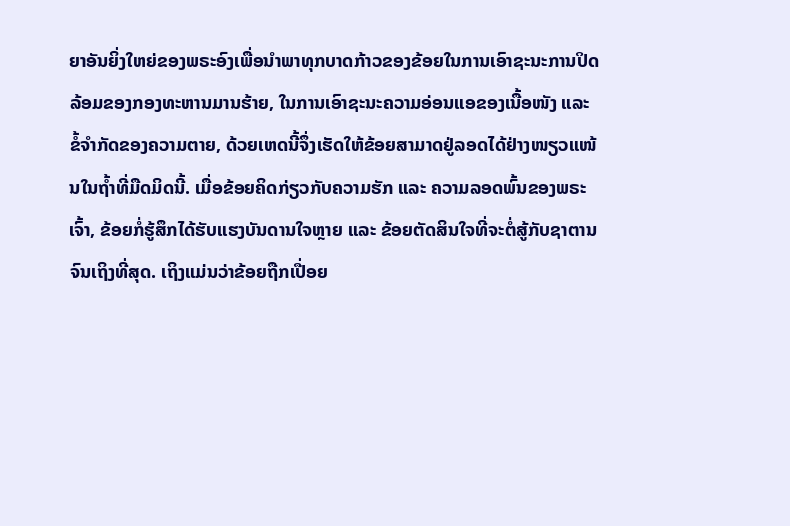ຍາອັນຍິ່ງໃຫຍ່ຂອງພຣະອົງເພື່ອນໍາພາທຸກບາດກ້າວຂອງຂ້ອຍໃນການເອົາຊະນະການປິດລ້ອມຂອງກອງທະຫານມານຮ້າຍ, ໃນການເອົາຊະນະຄວາມອ່ອນແອຂອງເນື້ອໜັງ ແລະ ຂໍ້ຈໍາກັດຂອງຄວາມຕາຍ, ດ້ວຍເຫດນີ້ຈຶ່ງເຮັດໃຫ້ຂ້ອຍສາມາດຢູ່ລອດໄດ້ຢ່າງໜຽວແໜ້ນໃນຖໍ້າທີ່ມືດມິດນີ້. ເມື່ອຂ້ອຍຄິດກ່ຽວກັບຄວາມຮັກ ແລະ ຄວາມລອດພົ້ນຂອງພຣະເຈົ້າ, ຂ້ອຍກໍ່ຮູ້ສຶກໄດ້ຮັບແຮງບັນດານໃຈຫຼາຍ ແລະ ຂ້ອຍຕັດສິນໃຈທີ່ຈະຕໍ່ສູ້ກັບຊາຕານຈົນເຖິງທີ່ສຸດ. ເຖິງແມ່ນວ່າຂ້ອຍຖືກເປື່ອຍ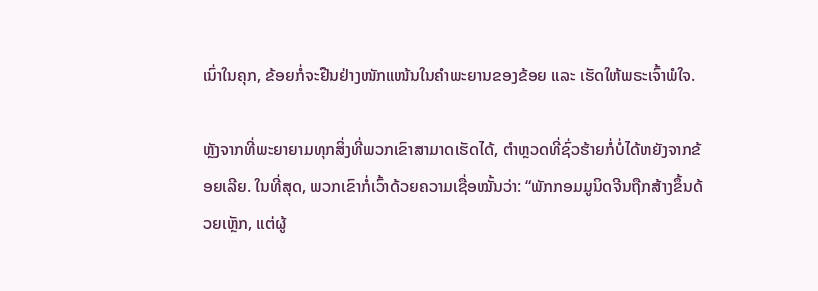ເນົ່າໃນຄຸກ, ຂ້ອຍກໍ່ຈະຢືນຢ່າງໜັກແໜ້ນໃນຄຳພະຍານຂອງຂ້ອຍ ແລະ ເຮັດໃຫ້ພຣະເຈົ້າພໍໃຈ.

ຫຼັງຈາກທີ່ພະຍາຍາມທຸກສິ່ງທີ່ພວກເຂົາສາມາດເຮັດໄດ້, ຕໍາຫຼວດທີ່ຊົ່ວຮ້າຍກໍ່ບໍ່ໄດ້ຫຍັງຈາກຂ້ອຍເລີຍ. ໃນທີ່ສຸດ, ພວກເຂົາກໍ່ເວົ້າດ້ວຍຄວາມເຊື່ອໝັ້ນວ່າ: “ພັກກອມມູນິດຈີນຖືກສ້າງຂຶ້ນດ້ວຍເຫຼັກ, ແຕ່ຜູ້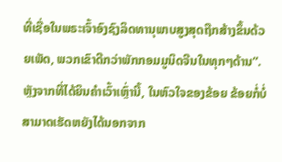ທີ່ເຊື່ອໃນພຣະເຈົ້າອົງຊົງລິດທານຸພາບສູງສຸດຖືກສ້າງຂຶ້ນດ້ວຍເພັດ, ພວກເຂົາດີກວ່າພັກກອມມູນິດຈີນໃນທຸກໆດ້ານ”. ຫຼັງຈາກທີ່ໄດ້ຍິນຄໍາເວົ້າເຫຼົ່ານີ້, ໃນຫົວໃຈຂອງຂ້ອຍ ຂ້ອຍກໍ່ບໍ່ສາມາດເຮັດຫຍັງໄດ້ນອກຈາກ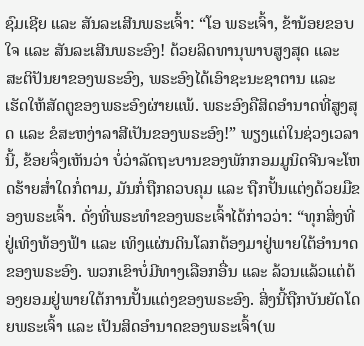ຊົມເຊີຍ ແລະ ສັນລະເສີນພຣະເຈົ້າ: “ໂອ ພຣະເຈົ້າ, ຂ້ານ້ອຍຂອບໃຈ ແລະ ສັນລະເສີນພຣະອົງ! ດ້ວຍລິດທານຸພາບສູງສຸດ ແລະ ສະຕິປັນຍາຂອງພຣະອົງ, ພຣະອົງໄດ້ເອົາຊະນະຊາຕານ ແລະ ເຮັດໃຫ້ສັດຕູຂອງພຣະອົງຜ່າຍແພ້. ພຣະອົງຄືສິດອຳນາດທີ່ສູງສຸດ ແລະ ຂໍສະຫງ່າລາສີເປັນຂອງພຣະອົງ!” ພຽງແຕ່ໃນຊ່ວງເວລານີ້, ຂ້ອຍຈຶ່ງເຫັນວ່າ ບໍ່ວ່າລັດຖະບານຂອງພັກກອມມູນິດຈີນຈະໂຫດຮ້າຍສໍ່າໃດກໍ່ຕາມ, ມັນກໍ່ຖືກຄວບຄຸມ ແລະ ຖືກປັ້ນແຕ່ງດ້ວຍມືຂອງພຣະເຈົ້າ. ດັ່ງທີ່ພຣະທຳຂອງພຣະເຈົ້າໄດ້ກ່າວວ່າ: “ທຸກສິ່ງທີ່ຢູ່ເທິງທ້ອງຟ້າ ແລະ ເທິງແຜ່ນດິນໂລກຕ້ອງມາຢູ່ພາຍໃຕ້ອຳນາດຂອງພຣະອົງ. ພວກເຂົາບໍ່ມີທາງເລືອກອື່ນ ແລະ ລ້ວນແລ້ວແຕ່ຕ້ອງຍອມຢູ່ພາຍໃຕ້ການປັ້ນແຕ່ງຂອງພຣະອົງ. ສິ່ງນີ້ຖືກບັນຍັດໂດຍພຣະເຈົ້າ ແລະ ເປັນສິດອຳນາດຂອງພຣະເຈົ້າ(ພ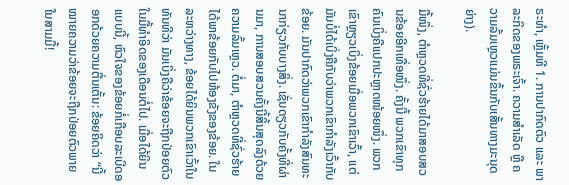ຣະທຳ, ເຫຼັ້ມທີ 1. ການປາກົດຕົວ ແລະ ພາລະກິດຂອງພຣະເຈົ້າ. ຄວາມສຳເລັດ ຫຼື ຄວາມລົ້ມເຫຼວແມ່ນຂຶ້ນກັບເສັ້ນທາງມະນຸດຍ່າງ).

ມື້ໜຶ່ງ, ຕຳຫຼວດທີ່ຊົ່ວຮ້າຍໄດ້ມາສອບສວນຂ້ອຍອີກເທື່ອໜຶ່ງ. ຄັ້ງນີ້ ພວກເຂົາທຸກຄົນເບິ່ງຄືແປກປະຫຼາດໜ້ອຍໜຶ່ງ. ພວກເຂົາຫຼຽວເບິ່ງຂ້ອຍເມື່ອພວກເຂົາເວົ້າ, ແຕ່ມັນບໍ່ໄດ້ເບິ່ງຄືກັບວ່າພວກເຂົາກຳລັງເວົ້າກັບຂ້ອຍ. ມັນປາກົດວ່າພວກເຂົາກຳລັງສົນທະນາກ່ຽວກັບບາງສິ່ງ. ເຊັ່ນດຽວກັບຄັ້ງທີ່ຜ່ານມາ, ການສອບສວນຄັ້ງນີ້ສິ້ນສຸດລົງດ້ວຍຄວາມລົ້ມເຫຼວ. ຕໍ່ມາ, ຕຳຫຼວດທີ່ຊົ່ວຮ້າຍໄດ້ພາຂ້ອຍກັບໄປຫ້ອງຂັງຂອງຂ້ອຍ. ໃນລະຫວ່າງທາງ, ຂ້ອຍໄດ້ຍິນພວກເຂົາເວົ້າໃນທັນທີວ່າ ມັນເບິ່ງຄືວ່າຂ້ອຍຈະຖືກປ່ອຍຕົວໃນມື້ທໍາອິດຂອງເດືອນຕໍ່ໄປ. ເມື່ອໄດ້ຍິນແບບນີ້, ຫົວໃຈຂອງຂ້ອຍກໍ່ເກືອບລະເບີດອອກດ້ວຍຄວາມຕື່ນເຕັ້ນ: ຂ້ອຍຄິດວ່າ “ນີ້ໝາຍຄວາມວ່າຂ້ອຍຈະຖືກປ່ອຍຕົວພາຍໃນສາມມື້!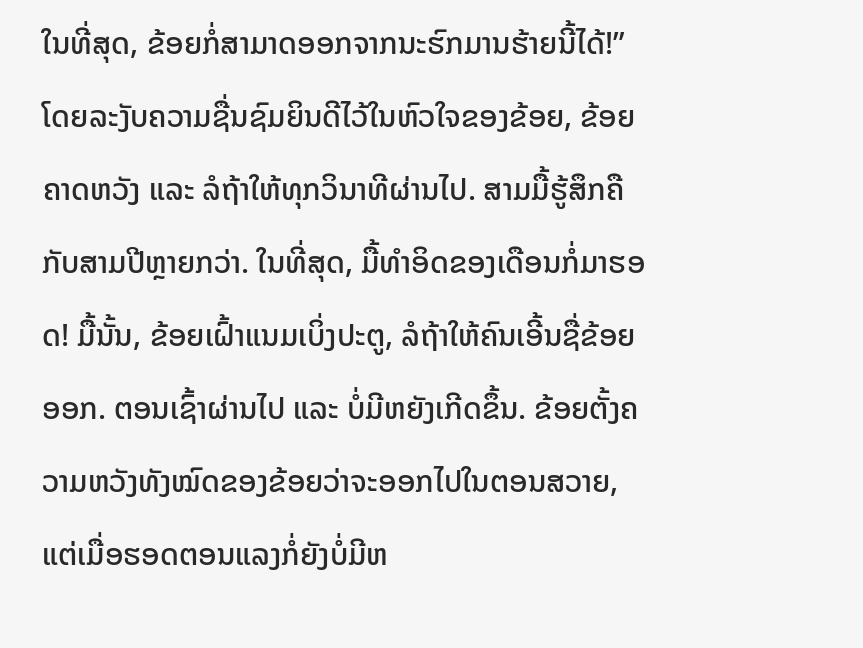ໃນທີ່ສຸດ, ຂ້ອຍກໍ່ສາມາດອອກຈາກນະຮົກມານຮ້າຍນີ້ໄດ້!” ໂດຍລະງັບຄວາມຊື່ນຊົມຍິນດີໄວ້ໃນຫົວໃຈຂອງຂ້ອຍ, ຂ້ອຍຄາດຫວັງ ແລະ ລໍຖ້າໃຫ້ທຸກວິນາທີຜ່ານໄປ. ສາມມື້ຮູ້ສຶກຄືກັບສາມປີຫຼາຍກວ່າ. ໃນທີ່ສຸດ, ມື້ທໍາອິດຂອງເດືອນກໍ່ມາຮອດ! ມື້ນັ້ນ, ຂ້ອຍເຝົ້າແນມເບິ່ງປະຕູ, ລໍຖ້າໃຫ້ຄົນເອີ້ນຊື່ຂ້ອຍອອກ. ຕອນເຊົ້າຜ່ານໄປ ແລະ ບໍ່ມີຫຍັງເກີດຂຶ້ນ. ຂ້ອຍຕັ້ງຄວາມຫວັງທັງໝົດຂອງຂ້ອຍວ່າຈະອອກໄປໃນຕອນສວາຍ, ແຕ່ເມື່ອຮອດຕອນແລງກໍ່ຍັງບໍ່ມີຫ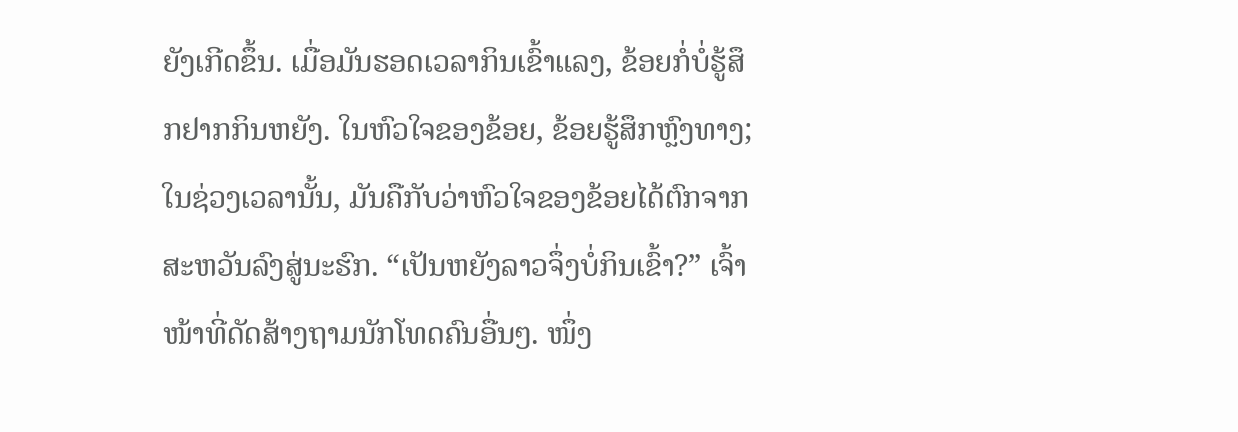ຍັງເກີດຂຶ້ນ. ເມື່ອມັນຮອດເວລາກິນເຂົ້າແລງ, ຂ້ອຍກໍ່ບໍ່ຮູ້ສຶກຢາກກິນຫຍັງ. ໃນຫົວໃຈຂອງຂ້ອຍ, ຂ້ອຍຮູ້ສຶກຫຼົງທາງ; ໃນຊ່ວງເວລານັ້ນ, ມັນຄືກັບວ່າຫົວໃຈຂອງຂ້ອຍໄດ້ຕົກຈາກສະຫວັນລົງສູ່ນະຮົກ. “ເປັນຫຍັງລາວຈຶ່ງບໍ່ກິນເຂົ້າ?” ເຈົ້າໜ້າທີ່ດັດສ້າງຖາມນັກໂທດຄົນອື່ນໆ. ໜຶ່ງ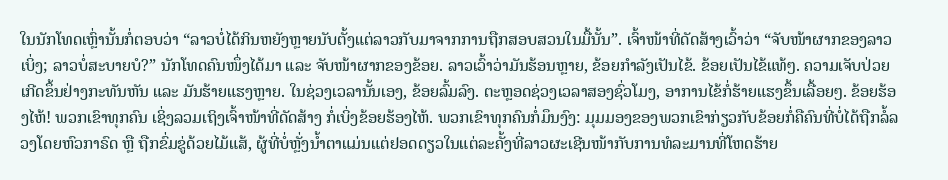ໃນນັກໂທດເຫຼົ່ານັ້ນກໍ່ຕອບວ່າ “ລາວບໍ່ໄດ້ກິນຫຍັງຫຼາຍນັບຕັ້ງແຕ່ລາວກັບມາຈາກການຖືກສອບສວນໃນມື້ນັ້ນ”. ເຈົ້າໜ້າທີ່ດັດສ້າງເວົ້າວ່າ “ຈັບໜ້າຜາກຂອງລາວເບິ່ງ; ລາວບໍ່ສະບາຍບໍ?” ນັກໂທດຄົນໜຶ່ງໄດ້ມາ ແລະ ຈັບໜ້າຜາກຂອງຂ້ອຍ. ລາວເວົ້າວ່າມັນຮ້ອນຫຼາຍ, ຂ້ອຍກຳລັງເປັນໄຂ້. ຂ້ອຍເປັນໄຂ້ແທ້ໆ. ຄວາມເຈັບປ່ວຍເກີດຂຶ້ນຢ່າງກະທັນຫັນ ແລະ ມັນຮ້າຍແຮງຫຼາຍ. ໃນຊ່ວງເວລານັ້ນເອງ, ຂ້ອຍລົ້ມລົງ. ຕະຫຼອດຊ່ວງເວລາສອງຊົ່ວໂມງ, ອາການໄຂ້ກໍ່ຮ້າຍແຮງຂຶ້ນເລື້ອຍໆ. ຂ້ອຍຮ້ອງໄຫ້! ພວກເຂົາທຸກຄົນ ເຊິ່ງລວມເຖິງເຈົ້າໜ້າທີ່ດັດສ້າງ ກໍ່ເບິ່ງຂ້ອຍຮ້ອງໄຫ້. ພວກເຂົາທຸກຄົນກໍ່ມຶນງົງ: ມຸມມອງຂອງພວກເຂົາກ່ຽວກັບຂ້ອຍກໍ່ຄືຄົນທີ່ບໍ່ໄດ້ຖືກລໍ້ລວງໂດຍຫົວກາຣົດ ຫຼື ຖືກຂົ່ມຂູ່ດ້ວຍໄມ້ແສ້, ຜູ້ທີ່ບໍ່ຫຼັ່ງນໍ້າຕາແມ່ນແຕ່ຢອດດຽວໃນແຕ່ລະຄັ້ງທີ່ລາວຜະເຊີນໜ້າກັບການທໍລະມານທີ່ໂຫດຮ້າຍ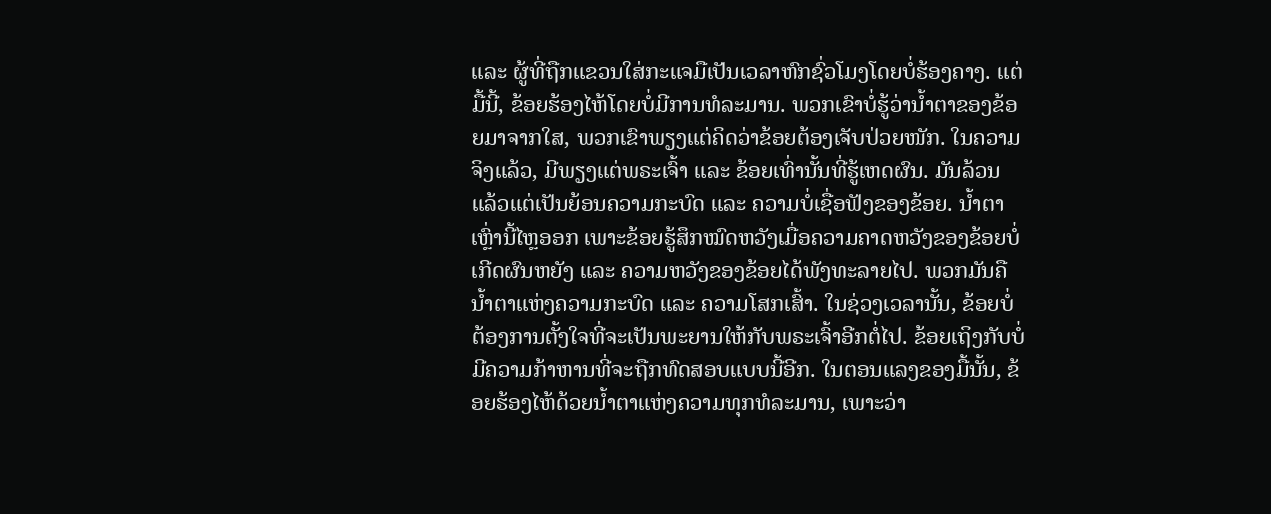ແລະ ຜູ້ທີ່ຖືກແຂວນໃສ່ກະແຈມືເປັນເວລາຫົກຊົ່ວໂມງໂດຍບໍ່ຮ້ອງຄາງ. ແຕ່ມື້ນີ້, ຂ້ອຍຮ້ອງໄຫ້ໂດຍບໍ່ມີການທໍລະມານ. ພວກເຂົາບໍ່ຮູ້ວ່ານໍ້າຕາຂອງຂ້ອຍມາຈາກໃສ, ພວກເຂົາພຽງແຕ່ຄິດວ່າຂ້ອຍຕ້ອງເຈັບປ່ວຍໜັກ. ໃນຄວາມຈິງແລ້ວ, ມີພຽງແຕ່ພຣະເຈົ້າ ແລະ ຂ້ອຍເທົ່ານັ້ນທີ່ຮູ້ເຫດຜົນ. ມັນລ້ວນແລ້ວແຕ່ເປັນຍ້ອນຄວາມກະບົດ ແລະ ຄວາມບໍ່ເຊື່ອຟັງຂອງຂ້ອຍ. ນໍ້າຕາເຫຼົ່ານີ້ໄຫຼອອກ ເພາະຂ້ອຍຮູ້ສຶກໝົດຫວັງເມື່ອຄວາມຄາດຫວັງຂອງຂ້ອຍບໍ່ເກີດຜົນຫຍັງ ແລະ ຄວາມຫວັງຂອງຂ້ອຍໄດ້ພັງທະລາຍໄປ. ພວກມັນຄືນໍ້າຕາແຫ່ງຄວາມກະບົດ ແລະ ຄວາມໂສກເສົ້າ. ໃນຊ່ວງເວລານັ້ນ, ຂ້ອຍບໍ່ຕ້ອງການຕັ້ງໃຈທີ່ຈະເປັນພະຍານໃຫ້ກັບພຣະເຈົ້າອີກຕໍ່ໄປ. ຂ້ອຍເຖິງກັບບໍ່ມີຄວາມກ້າຫານທີ່ຈະຖືກທົດສອບແບບນີ້ອີກ. ໃນຕອນແລງຂອງມື້ນັ້ນ, ຂ້ອຍຮ້ອງໄຫ້ດ້ວຍນໍ້າຕາແຫ່ງຄວາມທຸກທໍລະມານ, ເພາະວ່າ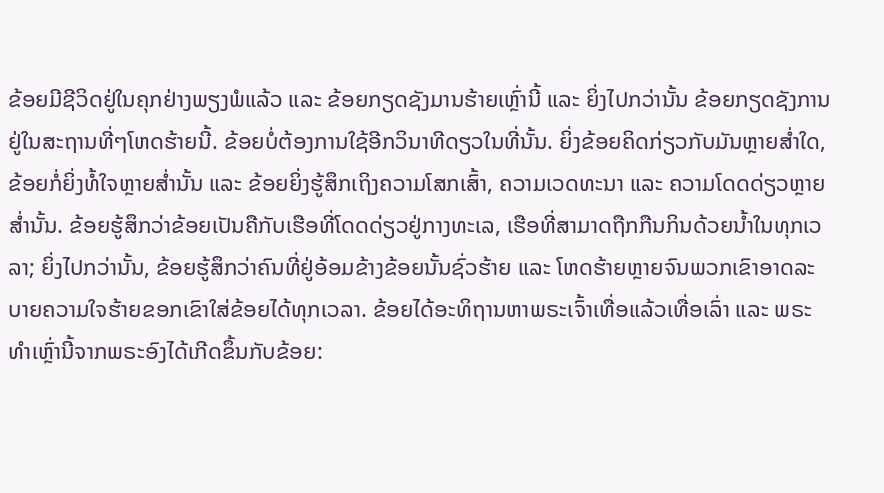ຂ້ອຍມີຊີວິດຢູ່ໃນຄຸກຢ່າງພຽງພໍແລ້ວ ແລະ ຂ້ອຍກຽດຊັງມານຮ້າຍເຫຼົ່ານີ້ ແລະ ຍິ່ງໄປກວ່ານັ້ນ ຂ້ອຍກຽດຊັງການຢູ່ໃນສະຖານທີ່ໆໂຫດຮ້າຍນີ້. ຂ້ອຍບໍ່ຕ້ອງການໃຊ້ອີກວິນາທີດຽວໃນທີ່ນັ້ນ. ຍິ່ງຂ້ອຍຄິດກ່ຽວກັບມັນຫຼາຍສໍ່າໃດ, ຂ້ອຍກໍ່ຍິ່ງທໍ້ໃຈຫຼາຍສໍ່ານັ້ນ ແລະ ຂ້ອຍຍິ່ງຮູ້ສຶກເຖິງຄວາມໂສກເສົ້າ, ຄວາມເວດທະນາ ແລະ ຄວາມໂດດດ່ຽວຫຼາຍສໍ່ານັ້ນ. ຂ້ອຍຮູ້ສຶກວ່າຂ້ອຍເປັນຄືກັບເຮືອທີ່ໂດດດ່ຽວຢູ່ກາງທະເລ, ເຮືອທີ່ສາມາດຖືກກືນກິນດ້ວຍນໍ້າໃນທຸກເວລາ; ຍິ່ງໄປກວ່ານັ້ນ, ຂ້ອຍຮູ້ສຶກວ່າຄົນທີ່ຢູ່ອ້ອມຂ້າງຂ້ອຍນັ້ນຊົ່ວຮ້າຍ ແລະ ໂຫດຮ້າຍຫຼາຍຈົນພວກເຂົາອາດລະບາຍຄວາມໃຈຮ້າຍຂອກເຂົາໃສ່ຂ້ອຍໄດ້ທຸກເວລາ. ຂ້ອຍໄດ້ອະທິຖານຫາພຣະເຈົ້າເທື່ອແລ້ວເທື່ອເລົ່າ ແລະ ພຣະທຳເຫຼົ່ານີ້ຈາກພຣະອົງໄດ້ເກີດຂຶ້ນກັບຂ້ອຍ: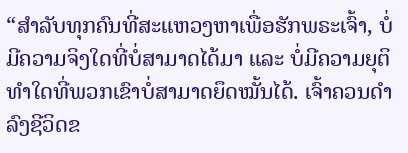“ສຳລັບທຸກຄົນທີ່ສະແຫວງຫາເພື່ອຮັກພຣະເຈົ້າ, ບໍ່ມີຄວາມຈິງໃດທີ່ບໍ່ສາມາດໄດ້ມາ ແລະ ບໍ່ມີຄວາມຍຸຕິທຳໃດທີ່ພວກເຂົາບໍ່ສາມາດຍຶດໝັ້ນໄດ້. ເຈົ້າຄວນດຳລົງຊີວິດຂ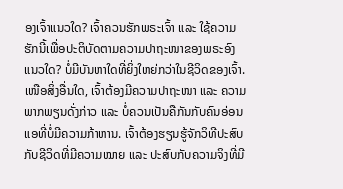ອງເຈົ້າແນວໃດ? ເຈົ້າຄວນຮັກພຣະເຈົ້າ ແລະ ໃຊ້ຄວາມຮັກນີ້ເພື່ອປະຕິບັດຕາມຄວາມປາຖະໜາຂອງພຣະອົງແນວໃດ? ບໍ່ມີບັນຫາໃດທີ່ຍິ່ງໃຫຍ່ກວ່າໃນຊີວິດຂອງເຈົ້າ. ເໜືອສິ່ງອື່ນໃດ, ເຈົ້າຕ້ອງມີຄວາມປາຖະໜາ ແລະ ຄວາມພາກພຽນດັ່ງກ່າວ ແລະ ບໍ່ຄວນເປັນຄືກັນກັບຄົນອ່ອນແອທີ່ບໍ່ມີຄວາມກ້າຫານ. ເຈົ້າຕ້ອງຮຽນຮູ້ຈັກວິທີປະສົບກັບຊີວິດທີ່ມີຄວາມໝາຍ ແລະ ປະສົບກັບຄວາມຈິງທີ່ມີ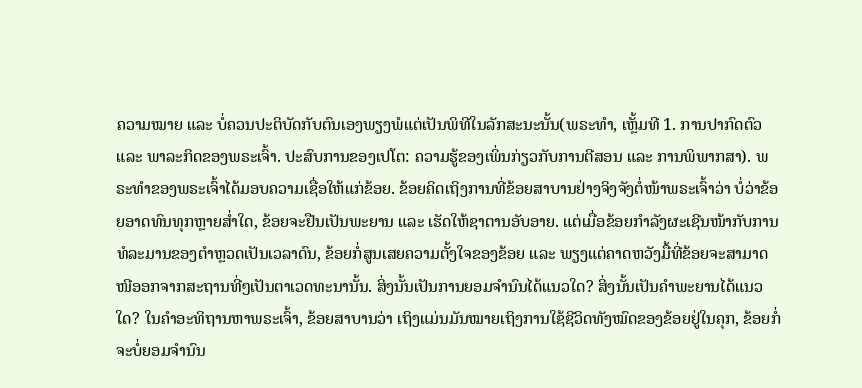ຄວາມໝາຍ ແລະ ບໍ່ຄວນປະຕິບັດກັບຕົນເອງພຽງພໍແຕ່ເປັນພິທີໃນລັກສະນະນັ້ນ(ພຣະທຳ, ເຫຼັ້ມທີ 1. ການປາກົດຕົວ ແລະ ພາລະກິດຂອງພຣະເຈົ້າ. ປະສົບການຂອງເປໂຕ: ຄວາມຮູ້ຂອງເພິ່ນກ່ຽວກັບການຕີສອນ ແລະ ການພິພາກສາ). ພຣະທຳຂອງພຣະເຈົ້າໄດ້ມອບຄວາມເຊື່ອໃຫ້ແກ່ຂ້ອຍ. ຂ້ອຍຄິດເຖິງການທີ່ຂ້ອຍສາບານຢ່າງຈິງຈັງຕໍ່ໜ້າພຣະເຈົ້າວ່າ ບໍ່ວ່າຂ້ອຍອາດທົນທຸກຫຼາຍສໍ່າໃດ, ຂ້ອຍຈະຢືນເປັນພະຍານ ແລະ ເຮັດໃຫ້ຊາຕານອັບອາຍ. ແຕ່ເມື່ອຂ້ອຍກຳລັງຜະເຊີນໜ້າກັບການທໍລະມານຂອງຕຳຫຼວດເປັນເວລາດົນ, ຂ້ອຍກໍ່ສູນເສຍຄວາມຕັ້ງໃຈຂອງຂ້ອຍ ແລະ ພຽງແຕ່ຄາດຫວັງມື້ທີ່ຂ້ອຍຈະສາມາດໜີອອກຈາກສະຖານທີ່ໆເປັນຕາເວດທະນານັ້ນ. ສິ່ງນັ້ນເປັນການຍອມຈຳນົນໄດ້ແນວໃດ? ສິ່ງນັ້ນເປັນຄຳພະຍານໄດ້ແນວໃດ? ໃນຄໍາອະທິຖານຫາພຣະເຈົ້າ, ຂ້ອຍສາບານວ່າ ເຖິງແມ່ນມັນໝາຍເຖິງການໃຊ້ຊີວິດທັງໝົດຂອງຂ້ອຍຢູ່ໃນຄຸກ, ຂ້ອຍກໍ່ຈະບໍ່ຍອມຈໍານົນ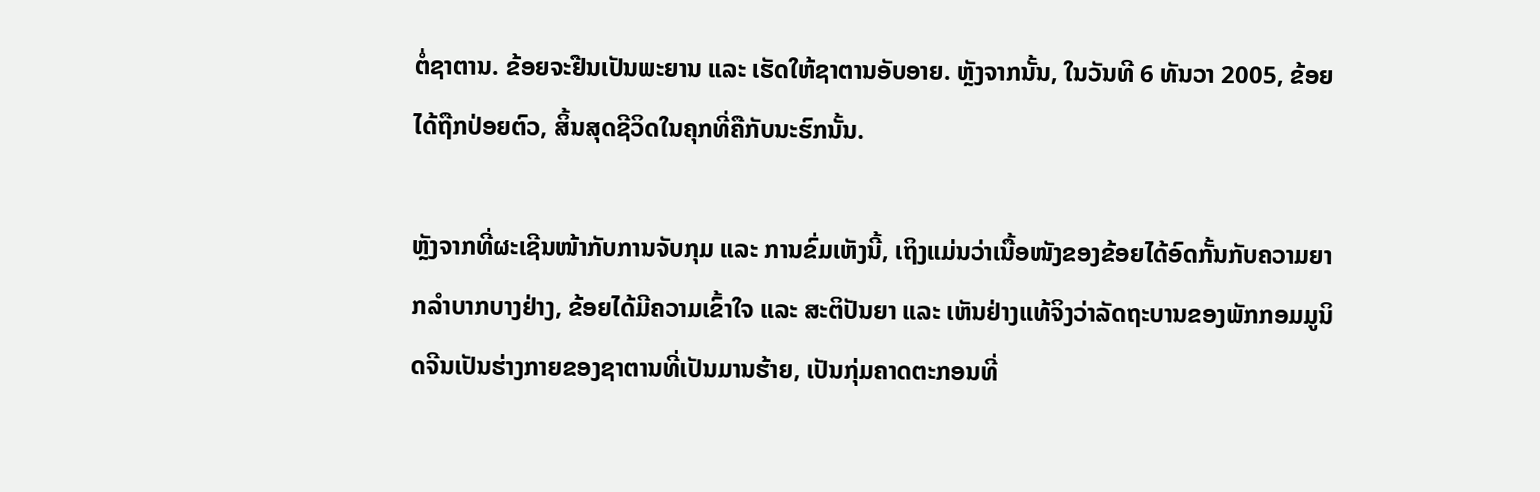ຕໍ່ຊາຕານ. ຂ້ອຍຈະຢືນເປັນພະຍານ ແລະ ເຮັດໃຫ້ຊາຕານອັບອາຍ. ຫຼັງຈາກນັ້ນ, ໃນວັນທີ 6 ທັນວາ 2005, ຂ້ອຍໄດ້ຖືກປ່ອຍຕົວ, ສິ້ນສຸດຊີວິດໃນຄຸກທີ່ຄືກັບນະຮົກນັ້ນ.

ຫຼັງຈາກທີ່ຜະເຊີນໜ້າກັບການຈັບກຸມ ແລະ ການຂົ່ມເຫັງນີ້, ເຖິງແມ່ນວ່າເນື້ອໜັງຂອງຂ້ອຍໄດ້ອົດກັ້ນກັບຄວາມຍາກລໍາບາກບາງຢ່າງ, ຂ້ອຍໄດ້ມີຄວາມເຂົ້າໃຈ ແລະ ສະຕິປັນຍາ ແລະ ເຫັນຢ່າງແທ້ຈິງວ່າລັດຖະບານຂອງພັກກອມມູນິດຈີນເປັນຮ່າງກາຍຂອງຊາຕານທີ່ເປັນມານຮ້າຍ, ເປັນກຸ່ມຄາດຕະກອນທີ່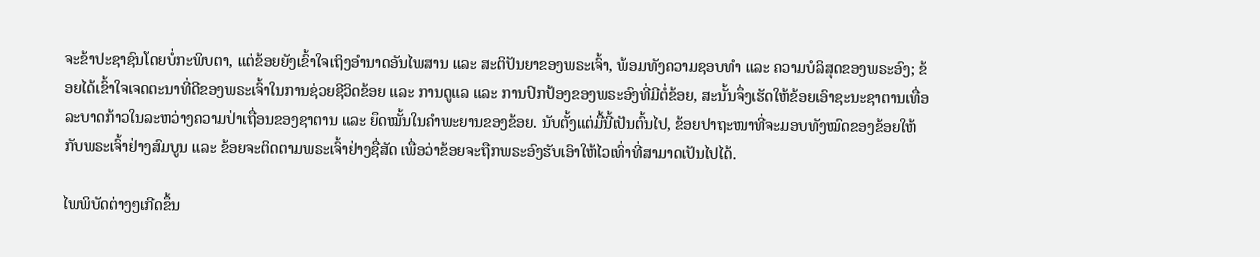ຈະຂ້າປະຊາຊົນໂດຍບໍ່ກະພິບຕາ, ແຕ່ຂ້ອຍຍັງເຂົ້າໃຈເຖິງອຳນາດອັນໄພສານ ແລະ ສະຕິປັນຍາຂອງພຣະເຈົ້າ, ພ້ອມທັງຄວາມຊອບທໍາ ແລະ ຄວາມບໍລິສຸດຂອງພຣະອົງ; ຂ້ອຍໄດ້ເຂົ້າໃຈເຈດຕະນາທີ່ດີຂອງພຣະເຈົ້າໃນການຊ່ວຍຊີວິດຂ້ອຍ ແລະ ການດູແລ ແລະ ການປົກປ້ອງຂອງພຣະອົງທີ່ມີຕໍ່ຂ້ອຍ, ສະນັ້ນຈຶ່ງເຮັດໃຫ້ຂ້ອຍເອົາຊະນະຊາຕານເທື່ອລະບາດກ້າວໃນລະຫວ່າງຄວາມປ່າເຖື່ອນຂອງຊາຕານ ແລະ ຍຶດໝັ້ນໃນຄຳພະຍານຂອງຂ້ອຍ. ນັບຕັ້ງແຕ່ມື້ນີ້ເປັນຕົ້ນໄປ, ຂ້ອຍປາຖະໜາທີ່ຈະມອບທັງໝົດຂອງຂ້ອຍໃຫ້ກັບພຣະເຈົ້າຢ່າງສົມບູນ ແລະ ຂ້ອຍຈະຕິດຕາມພຣະເຈົ້າຢ່າງຊື່ສັດ ເພື່ອວ່າຂ້ອຍຈະຖືກພຣະອົງຮັບເອົາໃຫ້ໄວເທົ່າທີ່ສາມາດເປັນໄປໄດ້.

ໄພພິບັດຕ່າງໆເກີດຂຶ້ນ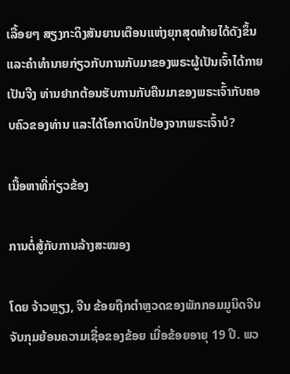ເລື້ອຍໆ ສຽງກະດິງສັນຍານເຕືອນແຫ່ງຍຸກສຸດທ້າຍໄດ້ດັງຂຶ້ນ ແລະຄໍາທໍານາຍກ່ຽວກັບການກັບມາຂອງພຣະຜູ້ເປັນເຈົ້າໄດ້ກາຍເປັນຈີງ ທ່ານຢາກຕ້ອນຮັບການກັບຄືນມາຂອງພຣະເຈົ້າກັບຄອບຄົວຂອງທ່ານ ແລະໄດ້ໂອກາດປົກປ້ອງຈາກພຣະເຈົ້າບໍ?

ເນື້ອຫາທີ່ກ່ຽວຂ້ອງ

ການຕໍ່ສູ້ກັບການລ້າງສະໝອງ

ໂດຍ ຈ້າວຫຼຽງ, ຈີນ ຂ້ອຍຖືກຕຳຫຼວດຂອງພັກກອມມູນິດຈີນຈັບກຸມຍ້ອນຄວາມເຊື່ອຂອງຂ້ອຍ ເມື່ອຂ້ອຍອາຍຸ 19 ປີ. ພວ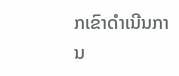ກເຂົາດຳເນີນການ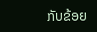ກັບຂ້ອຍ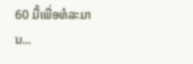60 ມື້ເພື່ອທໍລະມານ...